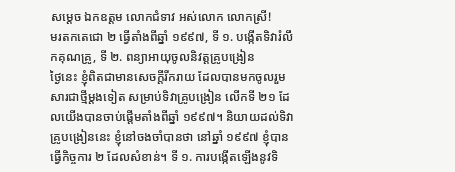សម្ដេច ឯកឧត្តម លោកជំទាវ អស់លោក លោកស្រី!
មរតកតេជោ ២ ធ្វើតាំងពីឆ្នាំ ១៩៩៧, ទី ១. បង្កើតទិវារំលឹកគុណគ្រូ, ទី ២. ពន្យាអាយុចូលនិវត្តគ្រូបង្រៀន
ថ្ងៃនេះ ខ្ញុំពិតជាមានសេចក្ដីរីករាយ ដែលបានមកចូលរួមសារជាថ្មីម្ដងទៀត សម្រាប់ទិវាគ្រូបង្រៀន លើកទី ២១ ដែលយើងបានចាប់ផ្ដើមតាំងពីឆ្នាំ ១៩៩៧។ និយាយដល់ទិវាគ្រូបង្រៀននេះ ខ្ញុំនៅចងចាំបានថា នៅឆ្នាំ ១៩៩៧ ខ្ញុំបានធ្វើកិច្ចការ ២ ដែលសំខាន់។ ទី ១. ការបង្កើតឡើងនូវទិ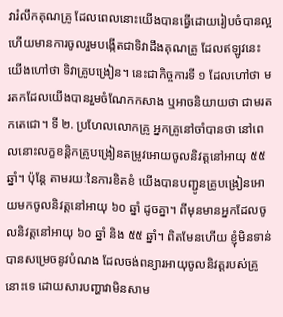វារំលឹកគុណគ្រូ ដែលពេលនោះយើងបានធ្វើដោយរៀបចំបានល្អ ហើយមានការចូលរួមបង្កើតជាទិវាដឹងគុណគ្រូ ដែលឥឡូវនេះ យើងហៅថា ទិវាគ្រូបង្រៀន។ នេះជាកិច្ចការទី ១ ដែលហៅថា មរតកដែលយើងបានរួមចំណែកកសាង ឬអាចនិយាយថា ជាមរតកតេជោ។ ទី ២. ប្រហែលលោកគ្រូ អ្នកគ្រូនៅចាំបានថា នៅពេលនោះលក្ខខន្ដិកគ្រូបង្រៀនតម្រូវអោយចូលនិវត្ដនៅអាយុ ៥៥ ឆ្នាំ។ ប៉ុន្ដែ តាមរយៈនៃការខិតខំ យើងបានបញ្ជូនគ្រូបង្រៀនអោយមកចូលនិវត្ដនៅអាយុ ៦០ ឆ្នាំ ដូចគ្នា។ ពីមុនមានអ្នកដែលចូលនិវត្ដនៅអាយុ ៦០ ឆ្នាំ និង ៥៥ ឆ្នាំ។ ពិតមែនហើយ ខ្ញុំមិនទាន់បានសម្រេចនូវបំណង ដែលចង់ពន្យារអាយុចូលនិវត្ដរបស់គ្រូនោះទេ ដោយសារបញ្ហាវាមិនសាម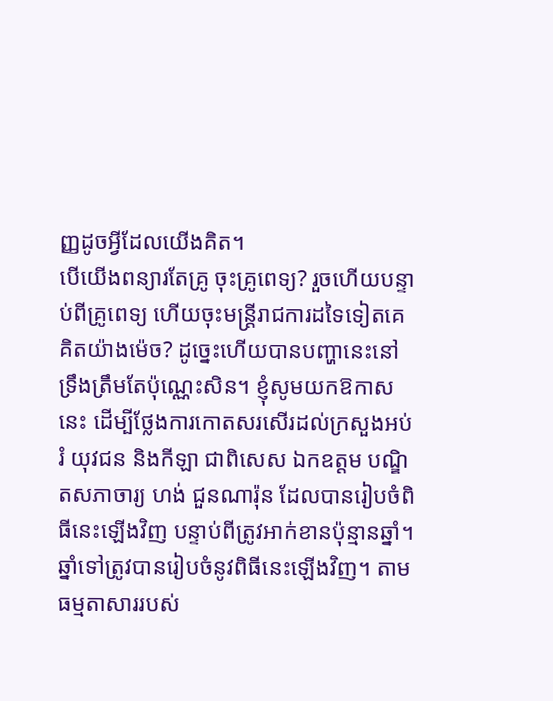ញ្ញដូចអ្វីដែលយើងគិត។
បើយើងពន្យារតែគ្រូ ចុះគ្រូពេទ្យ? រួចហើយបន្ទាប់ពីគ្រូពេទ្យ ហើយចុះមន្ដ្រីរាជការដទៃទៀតគេគិតយ៉ាងម៉េច? ដូច្នេះហើយបានបញ្ហានេះនៅទ្រឹងត្រឹមតែប៉ុណ្ណេះសិន។ ខ្ញុំសូមយកឱកាសនេះ ដើម្បីថ្លែងការកោតសរសើរដល់ក្រសួងអប់រំ យុវជន និងកីឡា ជាពិសេស ឯកឧត្តម បណ្ឌិតសភាចារ្យ ហង់ ជួនណារ៉ុន ដែលបានរៀបចំពិធីនេះឡើងវិញ បន្ទាប់ពីត្រូវអាក់ខានប៉ុន្មានឆ្នាំ។ ឆ្នាំទៅត្រូវបានរៀបចំនូវពិធីនេះឡើងវិញ។ តាមធម្មតាសាររបស់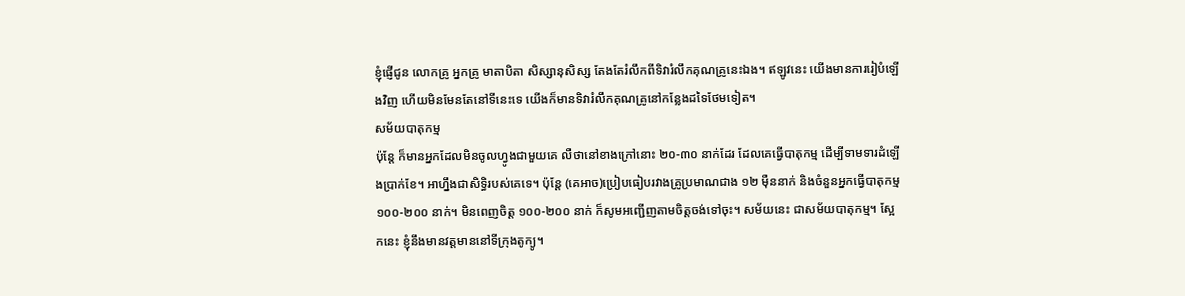ខ្ញុំផ្ញើជូន លោកគ្រូ អ្នកគ្រូ មាតាបិតា សិស្សានុសិស្ស តែងតែរំលឹកពីទិវារំលឹកគុណគ្រូនេះឯង។ ឥឡូវនេះ យើងមានការរៀបំឡើងវិញ ហើយមិនមែនតែនៅទីនេះទេ យើងក៏មានទិវារំលឹកគុណគ្រូនៅកន្លែងដទៃថែមទៀត។
សម័យបាតុកម្ម
ប៉ុន្ដែ ក៏មានអ្នកដែលមិនចូលហ្វូងជាមួយគេ លឺថានៅខាងក្រៅនោះ ២០-៣០ នាក់ដែរ ដែលគេធ្វើបាតុកម្ម ដើម្បីទាមទារដំឡើងប្រាក់ខែ។ អាហ្នឹងជាសិទ្ធិរបស់គេទេ។ ប៉ុន្ដែ (គេអាច)ប្រៀបធៀបរវាងគ្រូប្រមាណជាង ១២ ម៉ឺននាក់ និងចំនួនអ្នកធ្វើបាតុកម្ម ១០០-២០០ នាក់។ មិនពេញចិត្ត ១០០-២០០ នាក់ ក៏សូមអញ្ជើញតាមចិត្តចង់ទៅចុះ។ សម័យនេះ ជាសម័យបាតុកម្ម។ ស្អែកនេះ ខ្ញុំនឹងមានវត្ដមាននៅទីក្រុងតូក្យូ។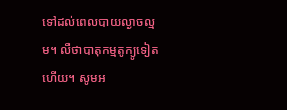ទៅដល់ពេលបាយល្ងាចល្មម។ លឺថាបាតុកម្មតូក្យូទៀតហើយ។ សូមអ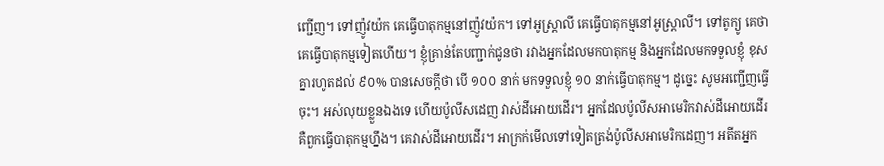ញ្ជើញ។ ទៅញ៉ូវយ៉ក គេធ្វើបាតុកម្មនៅញ៉ូវយ៉ក។ ទៅអូស្ដ្រាលី គេធ្វើបាតុកម្មនៅអូស្ដ្រាលី។ ទៅតូក្យូ គេថាគេធ្វើបាតុកម្មទៀតហើយ។ ខ្ញុំគ្រាន់តែបញ្ជាក់ជូនថា រវាងអ្នកដែលមកបាតុកម្ម និងអ្នកដែលមកទទួលខ្ញុំ ខុសគ្នារហូតដល់ ៩០% បានសេចក្ដីថា បើ ១០០ នាក់ មកទទួលខ្ញុំ ១០ នាក់ធ្វើបាតុកម្ម។ ដូច្នេះ សូមអញ្ជើញធ្វើចុះ។ អស់លុយខ្លួនឯងទេ ហើយប៉ូលីសដេញ វាស់ដីអោយដើរ។ អ្នកដែលប៉ូលីសអាមេរិកវាស់ដីអោយដើរ គឺពួកធ្វើបាតុកម្មហ្នឹង។ គេវាស់ដីអោយដើរ។ អាក្រក់មើលទៅទៀតត្រង់ប៉ូលីសអាមេរិកដេញ។ អតីតអ្នក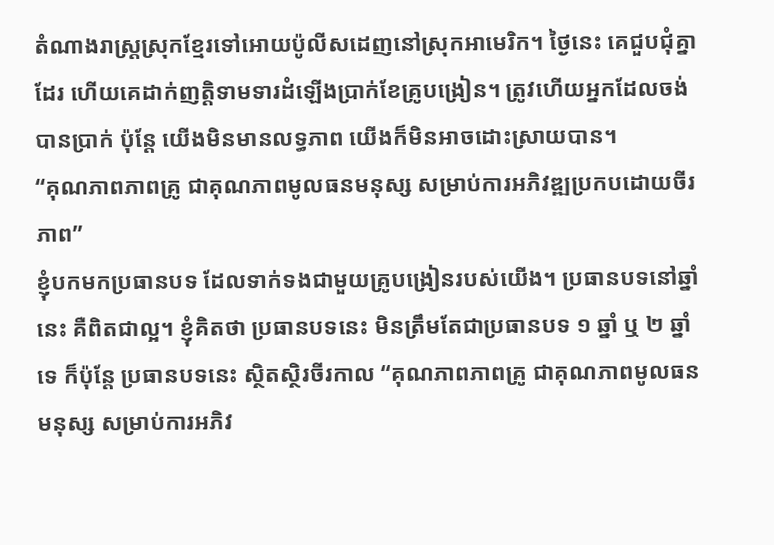តំណាងរាស្ដ្រស្រុកខ្មែរទៅអោយប៉ូលីសដេញនៅស្រុកអាមេរិក។ ថ្ងៃនេះ គេជួបជុំគ្នាដែរ ហើយគេដាក់ញត្ដិទាមទារដំឡើងប្រាក់ខែគ្រូបង្រៀន។ ត្រូវហើយអ្នកដែលចង់បានប្រាក់ ប៉ុន្ដែ យើងមិនមានលទ្ធភាព យើងក៏មិនអាចដោះស្រាយបាន។
“គុណភាពភាពគ្រូ ជាគុណភាពមូលធនមនុស្ស សម្រាប់ការអភិវឌ្ឍប្រកបដោយចីរភាព”
ខ្ញុំបកមកប្រធានបទ ដែលទាក់ទងជាមួយគ្រូបង្រៀនរបស់យើង។ ប្រធានបទនៅឆ្នាំនេះ គឺពិតជាល្អ។ ខ្ញុំគិតថា ប្រធានបទនេះ មិនត្រឹមតែជាប្រធានបទ ១ ឆ្នាំ ឬ ២ ឆ្នាំទេ ក៏ប៉ុន្ដែ ប្រធានបទនេះ ស្ថិតស្ថិរចីរកាល “គុណភាពភាពគ្រូ ជាគុណភាពមូលធនមនុស្ស សម្រាប់ការអភិវ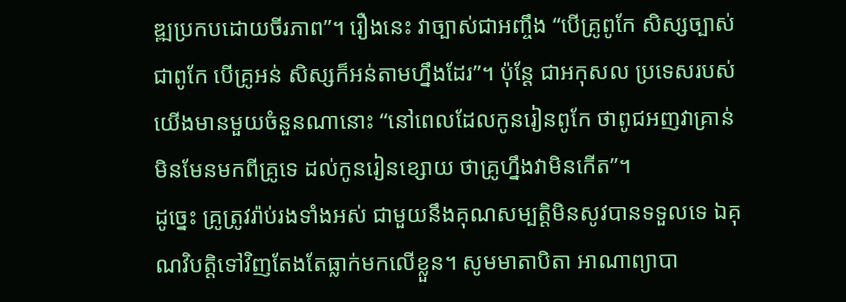ឌ្ឍប្រកបដោយចីរភាព”។ រឿងនេះ វាច្បាស់ជាអញ្ចឹង “បើគ្រូពូកែ សិស្សច្បាស់ជាពូកែ បើគ្រូអន់ សិស្សក៏អន់តាមហ្នឹងដែរ”។ ប៉ុន្ដែ ជាអកុសល ប្រទេសរបស់យើងមានមួយចំនួនណានោះ “នៅពេលដែលកូនរៀនពូកែ ថាពូជអញវាគ្រាន់ មិនមែនមកពីគ្រូទេ ដល់កូនរៀនខ្សោយ ថាគ្រូហ្នឹងវាមិនកើត”។
ដូច្នេះ គ្រូត្រូវរ៉ាប់រងទាំងអស់ ជាមួយនឹងគុណសម្បត្ដិមិនសូវបានទទួលទេ ឯគុណវិបត្ដិទៅវិញតែងតែធ្លាក់មកលើខ្លួន។ សូមមាតាបិតា អាណាព្យាបា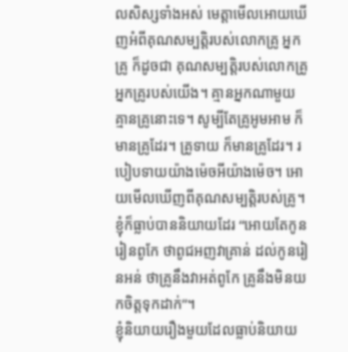លសិស្សទាំងអស់ មេត្ដាមើលអោយឃើញអំពីគុណសម្បត្ដិរបស់លោកគ្រូ អ្នកគ្រូ ក៏ដូចជា គុណសម្បត្ដិរបស់លោកគ្រូ អ្នកគ្រូរបស់យើង។ គ្មានអ្នកណាមួយគ្មានគ្រូនោះទេ។ សូម្បីតែគ្រូអូមអាម ក៏មានគ្រូដែរ។ គ្រូទាយ ក៏មានគ្រូដែរ។ របៀបទាយយ៉ាងម៉េចអីយ៉ាងម៉េច។ អោយមើលឃើញពីគុណសម្បត្ដិរបស់គ្រូ។ ខ្ញុំក៏ធ្លាប់បាននិយាយដែរ “អោយតែកូនរៀនពូកែ ថាពូជអញវាគ្រាន់ ដល់កូនរៀនអន់ ថាគ្រូនឹងវាអត់ពូកែ គ្រូនឹងមិនយកចិត្តទុកដាក់”។
ខ្ញុំនិយាយរឿងមួយដែលធ្លាប់និយាយ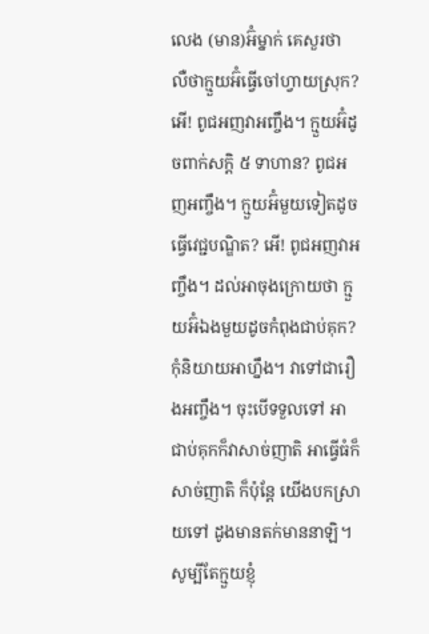លេង (មាន)អ៊ំម្នាក់ គេសួរថា លឺថាក្មួយអ៊ំធ្វើចៅហ្វាយស្រុក? អើ! ពូជអញវាអញ្ចឹង។ ក្មួយអ៊ំដូចពាក់សក្ដិ ៥ ទាហាន? ពូជអញអញ្ចឹង។ ក្មួយអ៊ំមួយទៀតដូចធ្វើវេជ្ជបណ្ឌិត? អើ! ពូជអញវាអញ្ចឹង។ ដល់អាចុងក្រោយថា ក្មួយអ៊ំឯងមួយដូចកំពុងជាប់គុក? កុំនិយាយអាហ្នឹង។ វាទៅជារឿងអញ្ចឹង។ ចុះបើទទួលទៅ អាជាប់គុកក៏វាសាច់ញាតិ អាធ្វើធំក៏សាច់ញាតិ ក៏ប៉ុន្ដែ យើងបកស្រាយទៅ ដូងមានតក់មាននាឡិ។ សូម្បីតែក្មួយខ្ញុំ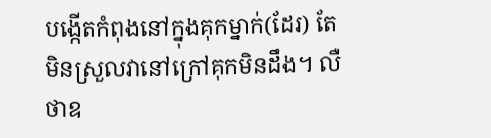បង្កើតកំពុងនៅក្នុងគុកម្នាក់(ដែរ) តែមិនស្រួលវានៅក្រៅគុកមិនដឹង។ លឺថាឧ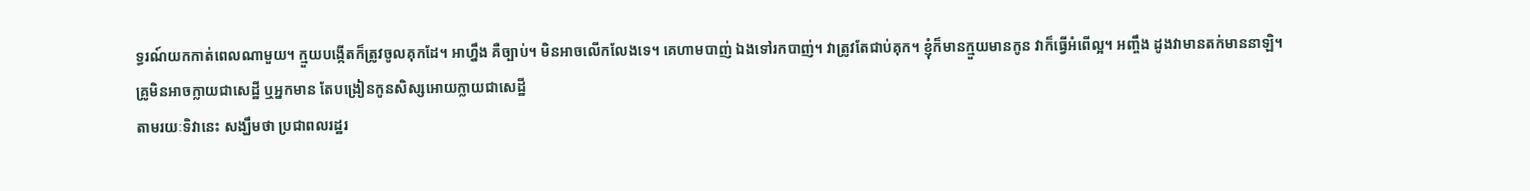ទ្ធរណ៍យកកាត់ពេលណាមួយ។ ក្មួយបង្កើតក៏ត្រូវចូលគុកដែ។ អាហ្នឹង គឺច្បាប់។ មិនអាចលើកលែងទេ។ គេហាមបាញ់ ឯងទៅរកបាញ់។ វាត្រូវតែជាប់គុក។ ខ្ញុំក៏មានក្មួយមានកូន វាក៏ធ្វើអំពើល្អ។ អញ្ចឹង ដូងវាមានតក់មាននាឡិ។
គ្រូមិនអាចក្លាយជាសេដ្ឋី ឬអ្នកមាន តែបង្រៀនកូនសិស្សអោយក្លាយជាសេដ្ឋី
តាមរយៈទិវានេះ សង្ឃឹមថា ប្រជាពលរដ្ឋរ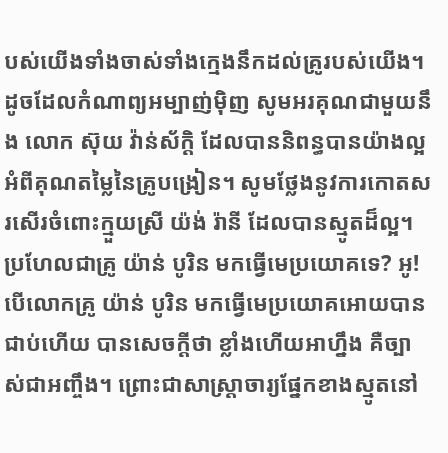បស់យើងទាំងចាស់ទាំងក្មេងនឹកដល់គ្រូរបស់យើង។ ដូចដែលកំណាព្យអម្បាញ់ម៉ិញ សូមអរគុណជាមួយនឹង លោក ស៊ុយ វ៉ាន់ស័ក្ដិ ដែលបាននិពន្ធបានយ៉ាងល្អ អំពីគុណតម្លៃនៃគ្រូបង្រៀន។ សូមថ្លែងនូវការកោតសរសើរចំពោះក្មួយស្រី យ៉ង់ រ៉ានី ដែលបានស្មូតដ៏ល្អ។ ប្រហែលជាគ្រូ យ៉ាន់ បូរិន មកធ្វើមេប្រយោគទេ? អូ! បើលោកគ្រូ យ៉ាន់ បូរិន មកធ្វើមេប្រយោគអោយបានជាប់ហើយ បានសេចក្ដីថា ខ្លាំងហើយអាហ្នឹង គឺច្បាស់ជាអញ្ចឹង។ ព្រោះជាសាស្រ្ដាចារ្យផ្នែកខាងស្មូតនៅ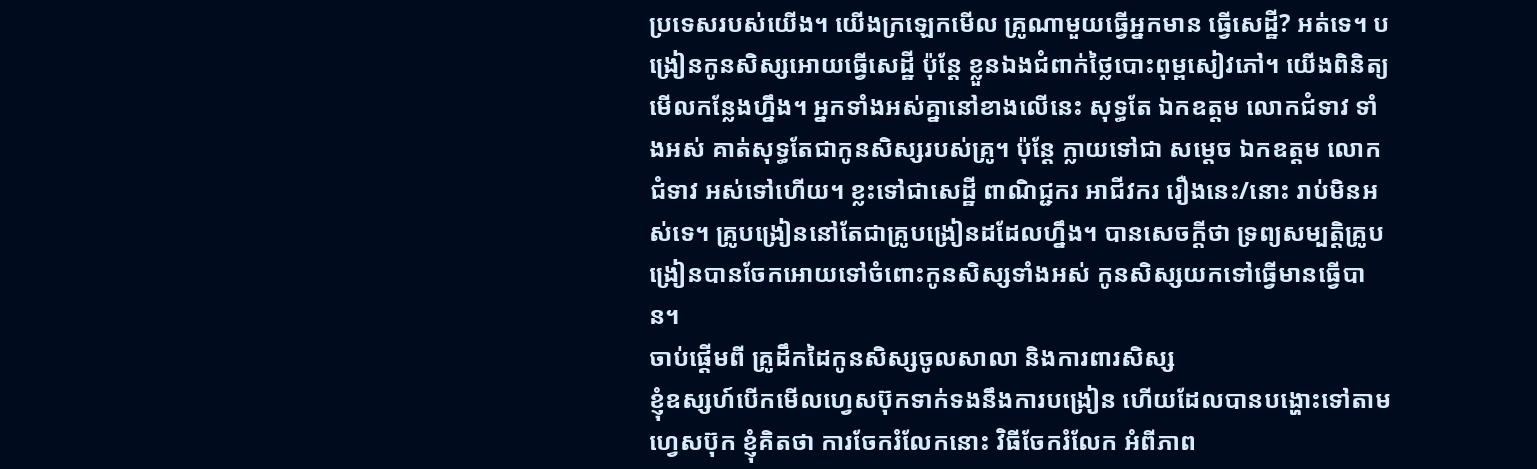ប្រទេសរបស់យើង។ យើងក្រឡេកមើល គ្រូណាមួយធ្វើអ្នកមាន ធ្វើសេដ្ឋី? អត់ទេ។ បង្រៀនកូនសិស្សអោយធ្វើសេដ្ឋី ប៉ុន្ដែ ខ្លួនឯងជំពាក់ថ្លៃបោះពុម្ពសៀវភៅ។ យើងពិនិត្យមើលកន្លែងហ្នឹង។ អ្នកទាំងអស់គ្នានៅខាងលើនេះ សុទ្ធតែ ឯកឧត្តម លោកជំទាវ ទាំងអស់ គាត់សុទ្ធតែជាកូនសិស្សរបស់គ្រូ។ ប៉ុន្ដែ ក្លាយទៅជា សម្ដេច ឯកឧត្តម លោកជំទាវ អស់ទៅហើយ។ ខ្លះទៅជាសេដ្ឋី ពាណិជ្ជករ អាជីវករ រឿងនេះ/នោះ រាប់មិនអស់ទេ។ គ្រូបង្រៀននៅតែជាគ្រូបង្រៀនដដែលហ្នឹង។ បានសេចក្ដីថា ទ្រព្យសម្បត្ដិគ្រូបង្រៀនបានចែកអោយទៅចំពោះកូនសិស្សទាំងអស់ កូនសិស្សយកទៅធ្វើមានធ្វើបាន។
ចាប់ផ្ដើមពី គ្រូដឹកដៃកូនសិស្សចូលសាលា និងការពារសិស្ស
ខ្ញុំឧស្សហ៍បើកមើលហ្វេសប៊ុកទាក់ទងនឹងការបង្រៀន ហើយដែលបានបង្ហោះទៅតាមហ្វេសប៊ុក ខ្ញុំគិតថា ការចែករំលែកនោះ វិធីចែករំលែក អំពីភាព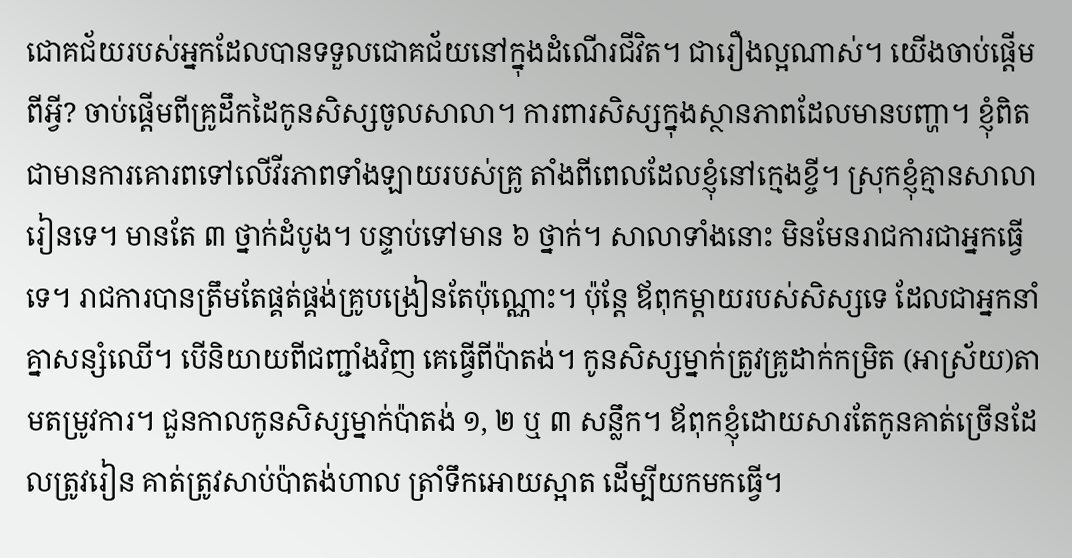ជោគជ័យរបស់អ្នកដែលបានទទួលជោគជ័យនៅក្នុងដំណើរជីវិត។ ជារឿងល្អណាស់។ យើងចាប់ផ្ដើមពីអ្វី? ចាប់ផ្ដើមពីគ្រូដឹកដៃកូនសិស្សចូលសាលា។ ការពារសិស្សក្នុងស្ថានភាពដែលមានបញ្ហា។ ខ្ញុំពិតជាមានការគោរពទៅលើវីរភាពទាំងឡាយរបស់គ្រូ តាំងពីពេលដែលខ្ញុំនៅក្មេងខ្ចី។ ស្រុកខ្ញុំគ្មានសាលារៀនទេ។ មានតែ ៣ ថ្នាក់ដំបូង។ បន្ទាប់ទៅមាន ៦ ថ្នាក់។ សាលាទាំងនោះ មិនមែនរាជការជាអ្នកធ្វើទេ។ រាជការបានត្រឹមតែផ្គត់ផ្គង់គ្រូបង្រៀនតែប៉ុណ្ណោះ។ ប៉ុន្ដែ ឪពុកម្ដាយរបស់សិស្សទេ ដែលជាអ្នកនាំគ្នាសន្សំឈើ។ បើនិយាយពីជញ្ជាំងវិញ គេធ្វើពីប៉ាតង់។ កូនសិស្សម្នាក់ត្រូវគ្រូដាក់កម្រិត (អាស្រ័យ)តាមតម្រូវការ។ ជួនកាលកូនសិស្សម្នាក់ប៉ាតង់ ១, ២ ឬ ៣ សន្លឹក។ ឪពុកខ្ញុំដោយសារតែកូនគាត់ច្រើនដែលត្រូវរៀន គាត់ត្រូវសាប់ប៉ាតង់ហាល ត្រាំទឹកអោយស្អាត ដើម្បីយកមកធ្វើ។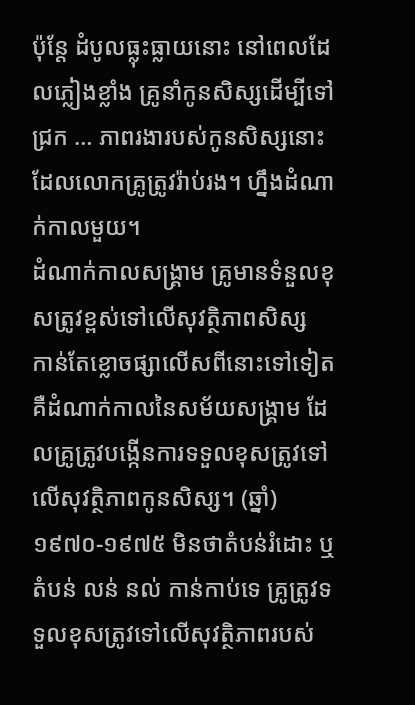ប៉ុន្តែ ដំបូលធ្លុះធ្លាយនោះ នៅពេលដែលភ្លៀងខ្លាំង គ្រូនាំកូនសិស្សដើម្បីទៅជ្រក … ភាពរងារបស់កូនសិស្សនោះ ដែលលោកគ្រូត្រូវរ៉ាប់រង។ ហ្នឹងដំណាក់កាលមួយ។
ដំណាក់កាលសង្គ្រាម គ្រូមានទំនួលខុសត្រូវខ្ពស់ទៅលើសុវត្ថិភាពសិស្ស
កាន់តែខ្លោចផ្សាលើសពីនោះទៅទៀត គឺដំណាក់កាលនៃសម័យសង្គ្រាម ដែលគ្រូត្រូវបង្កើនការទទួលខុសត្រូវទៅលើសុវត្ថិភាពកូនសិស្ស។ (ឆ្នាំ) ១៩៧០-១៩៧៥ មិនថាតំបន់រំដោះ ឬតំបន់ លន់ នល់ កាន់កាប់ទេ គ្រូត្រូវទទួលខុសត្រូវទៅលើសុវត្ថិភាពរបស់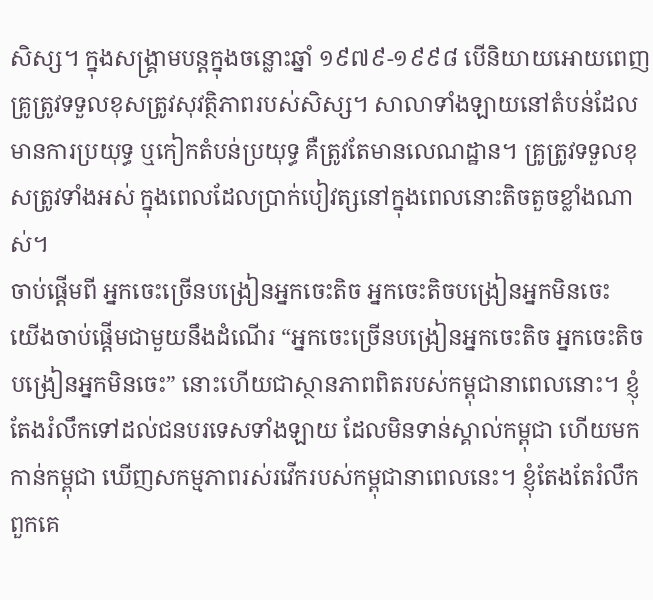សិស្ស។ ក្នុងសង្គ្រាមបន្តក្នុងចន្លោះឆ្នាំ ១៩៧៩-១៩៩៨ បើនិយាយអោយពេញ គ្រូត្រូវទទួលខុសត្រូវសុវត្ថិភាពរបស់សិស្ស។ សាលាទាំងឡាយនៅតំបន់ដែលមានការប្រយុទ្ធ ឬកៀកតំបន់ប្រយុទ្ធ គឺត្រូវតែមានលេណដ្ឋាន។ គ្រូត្រូវទទួលខុសត្រូវទាំងអស់ ក្នុងពេលដែលប្រាក់បៀវត្សនៅក្នុងពេលនោះតិចតួចខ្លាំងណាស់។
ចាប់ផ្តើមពី អ្នកចេះច្រើនបង្រៀនអ្នកចេះតិច អ្នកចេះតិចបង្រៀនអ្នកមិនចេះ
យើងចាប់ផ្តើមជាមួយនឹងដំណើរ “អ្នកចេះច្រើនបង្រៀនអ្នកចេះតិច អ្នកចេះតិចបង្រៀនអ្នកមិនចេះ” នោះហើយជាស្ថានភាពពិតរបស់កម្ពុជានាពេលនោះ។ ខ្ញុំតែងរំលឹកទៅដល់ជនបរទេសទាំងឡាយ ដែលមិនទាន់ស្គាល់កម្ពុជា ហើយមកកាន់កម្ពុជា ឃើញសកម្មភាពរស់រវើករបស់កម្ពុជានាពេលនេះ។ ខ្ញុំតែងតែរំលឹកពួកគេ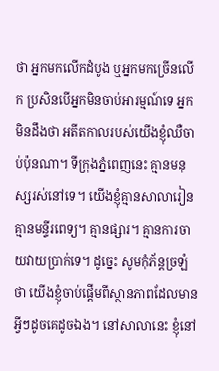ថា អ្នកមកលើកដំបូង ឬអ្នកមកច្រើនលើក ប្រសិនបើអ្នកមិនចាប់អារម្មណ៍ទេ អ្នកមិនដឹងថា អតីតកាលរបស់យើងខ្ញុំឈឺចាប់ប៉ុនណា។ ទីក្រុងភ្នំពេញនេះ គ្មានមនុស្សរស់នៅទេ។ យើងខ្ញុំគ្មានសាលារៀន គ្មានមន្ទីរពេទ្យ។ គ្មានផ្សារ។ គ្មានការចាយវាយប្រាក់ទេ។ ដូច្នេះ សូមកុំភ័ន្តច្រឡំថា យើងខ្ញុំចាប់ផ្តើមពីស្ថានភាពដែលមានអ្វីៗដូចគេដូចឯង។ នៅសាលានេះ ខ្ញុំនៅ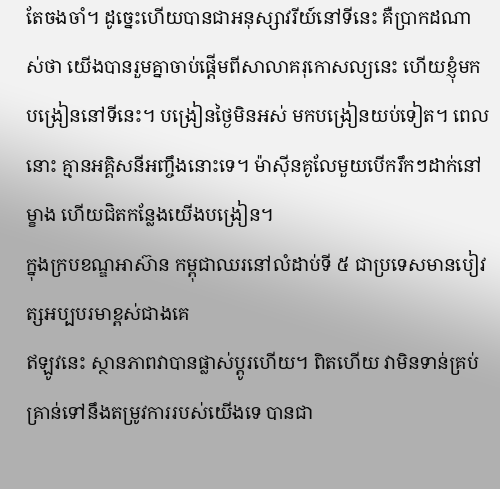តែចងចាំ។ ដូច្នេះហើយបានជាអនុស្សាវរីយ៍នៅទីនេះ គឺប្រាកដណាស់ថា យើងបានរួមគ្នាចាប់ផ្តើមពីសាលាគរុកោសល្យនេះ ហើយខ្ញុំមកបង្រៀននៅទីនេះ។ បង្រៀនថ្ងៃមិនអស់ មកបង្រៀនយប់ទៀត។ ពេលនោះ គ្មានអគ្គិសនីអញ្ចឹងនោះទេ។ ម៉ាស៊ីនគូលែមួយបើករឹកៗដាក់នៅម្ខាង ហើយជិតកន្លែងយើងបង្រៀន។
ក្នុងក្របខណ្ឌអាស៊ាន កម្ពុជាឈរនៅលំដាប់ទី ៥ ជាប្រទេសមានបៀវត្សអប្បបរមាខ្ពស់ជាងគេ
ឥឡូវនេះ ស្ថានភាពវាបានផ្លាស់ប្តូរហើយ។ ពិតហើយ វាមិនទាន់គ្រប់គ្រាន់ទៅនឹងតម្រូវការរបស់យើងទេ បានជា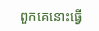ពួកគេនោះធ្វើ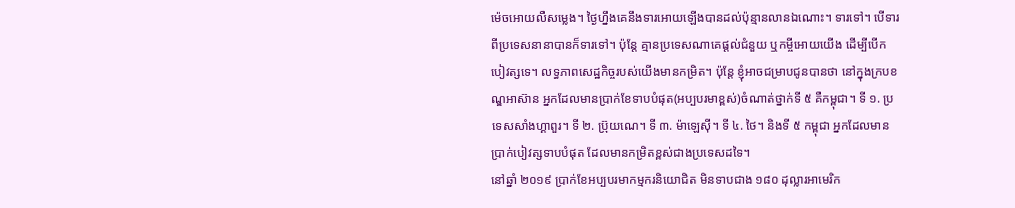ម៉េចអោយលឺសម្លេង។ ថ្ងៃហ្នឹងគេនឹងទារអោយឡើងបានដល់ប៉ុន្មានលានឯណោះ។ ទារទៅ។ បើទារពីប្រទេសនានាបានក៏ទារទៅ។ ប៉ុន្តែ គ្មានប្រទេសណាគេផ្តល់ជំនួយ ឬកម្ចីអោយយើង ដើម្បីបើកបៀវត្សទេ។ លទ្ធភាពសេដ្ឋកិច្ចរបស់យើងមានកម្រិត។ ប៉ុន្តែ ខ្ញុំអាចជម្រាបជូនបានថា នៅក្នុងក្របខណ្ឌអាស៊ាន អ្នកដែលមានប្រាក់ខែទាបបំផុត(អប្បបរមាខ្ពស់)ចំណាត់ថ្នាក់ទី ៥ គឺកម្ពុជា។ ទី ១. ប្រទេសសាំងហ្គាពួរ។ ទី ២. ប្រ៊ុយណេ។ ទី ៣. ម៉ាឡេស៊ី។ ទី ៤. ថៃ។ និងទី ៥ កម្ពុជា អ្នកដែលមានប្រាក់បៀវត្សទាបបំផុត ដែលមានកម្រិតខ្ពស់ជាងប្រទេសដទៃ។
នៅឆ្នាំ ២០១៩ ប្រាក់ខែអប្បបរមាកម្មករនិយោជិត មិនទាបជាង ១៨០ ដុល្លារអាមេរិក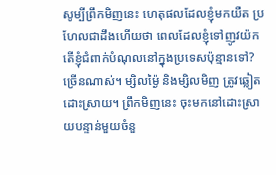សូម្បីព្រឹកមិញនេះ ហេតុផលដែលខ្ញុំមកយឺត ប្រហែលជាដឹងហើយថា ពេលដែលខ្ញុំទៅញូវយ៉ក តើខ្ញុំជំពាក់បំណុលនៅក្នុងប្រទេសប៉ុន្មានទៅ? ច្រើនណាស់។ ម្សិលម្ង៉ៃ និងម្សិលមិញ ត្រូវឆ្លៀតដោះស្រាយ។ ព្រឹកមិញនេះ ចុះមកនៅដោះស្រាយបន្ទាន់មួយចំនួ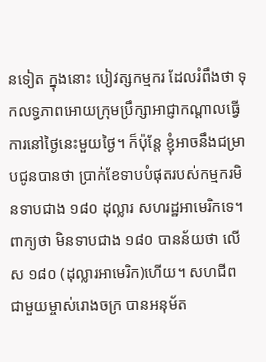នទៀត ក្នុងនោះ បៀវត្សកម្មករ ដែលរំពឹងថា ទុកលទ្ធភាពអោយក្រុមប្រឹក្សាអាជ្ញាកណ្តាលធ្វើការនៅថ្ងៃនេះមួយថ្ងៃ។ ក៏ប៉ុន្តែ ខ្ញុំអាចនឹងជម្រាបជូនបានថា ប្រាក់ខែទាបបំផុតរបស់កម្មករមិនទាបជាង ១៨០ ដុល្លារ សហរដ្ឋអាមេរិកទេ។ ពាក្យថា មិនទាបជាង ១៨០ បានន័យថា លើស ១៨០ (ដុល្លារអាមេរិក)ហើយ។ សហជីព ជាមួយម្ចាស់រោងចក្រ បានអនុម័ត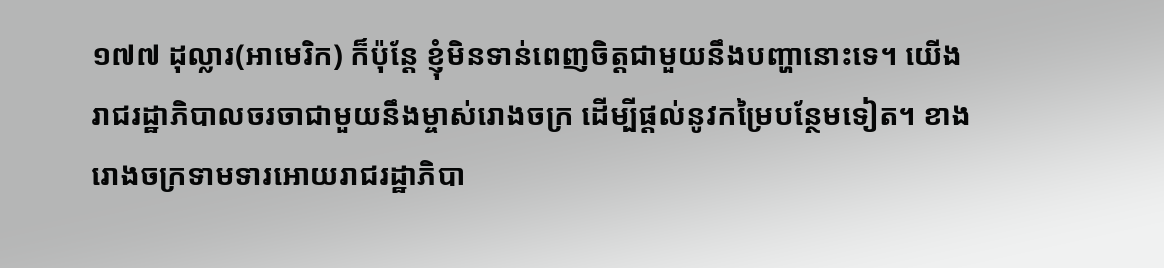១៧៧ ដុល្លារ(អាមេរិក) ក៏ប៉ុន្តែ ខ្ញុំមិនទាន់ពេញចិត្តជាមួយនឹងបញ្ហានោះទេ។ យើងរាជរដ្ឋាភិបាលចរចាជាមួយនឹងម្ចាស់រោងចក្រ ដើម្បីផ្តល់នូវកម្រៃបន្ថែមទៀត។ ខាងរោងចក្រទាមទារអោយរាជរដ្ឋាភិបា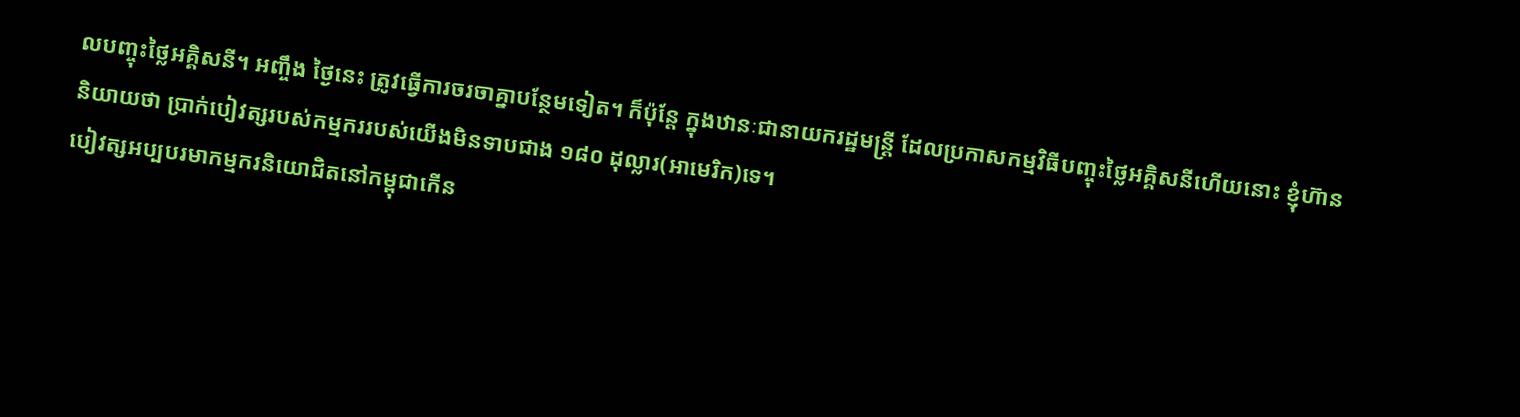លបញ្ចុះថ្លៃអគ្គិសនី។ អញ្ចឹង ថ្ងៃនេះ ត្រូវធ្វើការចរចាគ្នាបន្ថែមទៀត។ ក៏ប៉ុន្តែ ក្នុងឋានៈជានាយករដ្ឋមន្រ្តី ដែលប្រកាសកម្មវិធីបញ្ចុះថ្លៃអគ្គិសនីហើយនោះ ខ្ញុំហ៊ាននិយាយថា ប្រាក់បៀវត្សរបស់កម្មកររបស់យើងមិនទាបជាង ១៨០ ដុល្លារ(អាមេរិក)ទេ។
បៀវត្សអប្បបរមាកម្មករនិយោជិតនៅកម្ពុជាកើន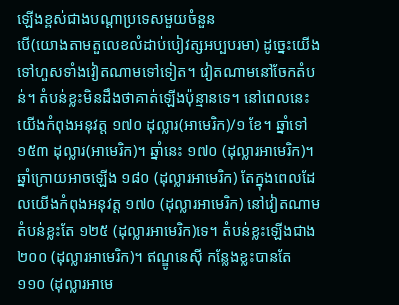ឡើងខ្ពស់ជាងបណ្តាប្រទេសមួយចំនួន
បើ(យោងតាមតួលេខលំដាប់បៀវត្សអប្បបរមា) ដូច្នេះយើងទៅហួសទាំងវៀតណាមទៅទៀត។ វៀតណាមនៅចែកតំបន់។ តំបន់ខ្លះមិនដឹងថាគាត់ឡើងប៉ុន្មានទេ។ នៅពេលនេះយើងកំពុងអនុវត្ត ១៧០ ដុល្លារ(អាមេរិក)/១ ខែ។ ឆ្នាំទៅ ១៥៣ ដុល្លារ(អាមេរិក)។ ឆ្នាំនេះ ១៧០ (ដុល្លារអាមេរិក)។ ឆ្នាំក្រោយអាចឡើង ១៨០ (ដុល្លារអាមេរិក) តែក្នុងពេលដែលយើងកំពុងអនុវត្ត ១៧០ (ដុល្លារអាមេរិក) នៅវៀតណាមតំបន់ខ្លះតែ ១២៥ (ដុល្លារអាមេរិក)ទេ។ តំបន់ខ្លះឡើងជាង ២០០ (ដុល្លារអាមេរិក)។ ឥណ្ឌូនេស៊ី កន្លែងខ្លះបានតែ ១១០ (ដុល្លារអាមេ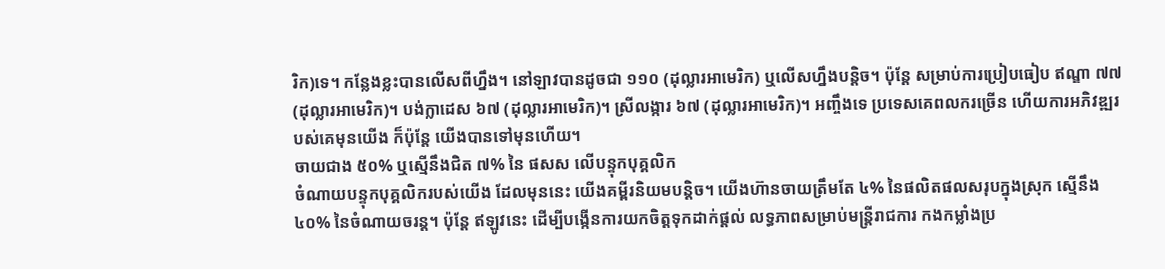រិក)ទេ។ កន្លែងខ្លះបានលើសពីហ្នឹង។ នៅឡាវបានដូចជា ១១០ (ដុល្លារអាមេរិក) ឬលើសហ្នឹងបន្តិច។ ប៉ុន្តែ សម្រាប់ការប្រៀបធៀប ឥណ្ឌា ៧៧ (ដុល្លារអាមេរិក)។ បង់ក្លាដេស ៦៧ (ដុល្លារអាមេរិក)។ ស្រីលង្ការ ៦៧ (ដុល្លារអាមេរិក)។ អញ្ចឹងទេ ប្រទេសគេពលករច្រើន ហើយការអភិវឌ្ឍរបស់គេមុនយើង ក៏ប៉ុន្តែ យើងបានទៅមុនហើយ។
ចាយជាង ៥០% ឬស្មើនឹងជិត ៧% នៃ ផសស លើបន្ទុកបុគ្គលិក
ចំណាយបន្ទុកបុគ្គលិករបស់យើង ដែលមុននេះ យើងគម្ពីរនិយមបន្តិច។ យើងហ៊ានចាយត្រឹមតែ ៤% នៃផលិតផលសរុបក្នុងស្រុក ស្មើនឹង ៤០% នៃចំណាយចរន្ត។ ប៉ុន្តែ ឥឡូវនេះ ដើម្បីបង្កើនការយកចិត្តទុកដាក់ផ្តល់ លទ្ធភាពសម្រាប់មន្រ្តីរាជការ កងកម្លាំងប្រ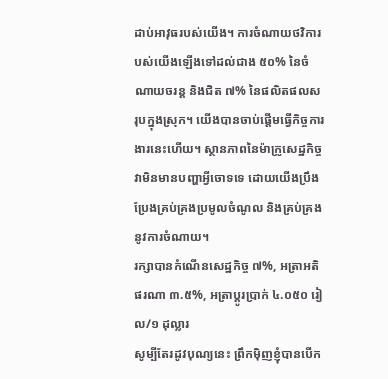ដាប់អាវុធរបស់យើង។ ការចំណាយថវិការបស់យើងឡើងទៅដល់ជាង ៥០% នៃចំណាយចរន្ត និងជិត ៧% នៃផលិតផលសរុបក្នុងស្រុក។ យើងបានចាប់ផ្តើមធ្វើកិច្ចការងារនេះហើយ។ ស្ថានភាពនៃម៉ាក្រូសេដ្ឋកិច្ច វាមិនមានបញ្ហាអ្វីចោទទេ ដោយយើងប្រឹងប្រែងគ្រប់គ្រងប្រមូលចំណូល និងគ្រប់គ្រងនូវការចំណាយ។
រក្សាបានកំណើនសេដ្ឋកិច្ច ៧%, អត្រាអតិផរណា ៣.៥%, អត្រាប្តូរប្រាក់ ៤.០៥០ រៀល/១ ដុល្លារ
សូម្បីតែរដូវបុណ្យនេះ ព្រឹកម៉ិញខ្ញុំបានបើក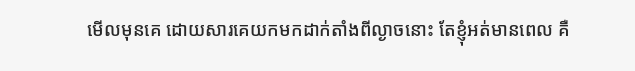មើលមុនគេ ដោយសារគេយកមកដាក់តាំងពីល្ងាចនោះ តែខ្ញុំអត់មានពេល គឺ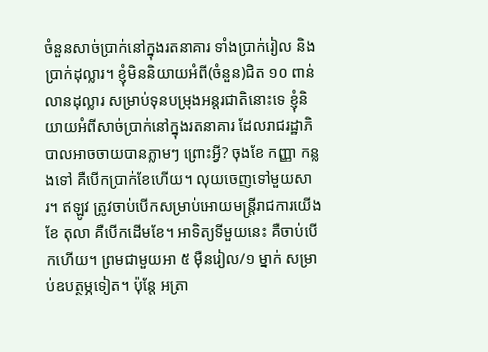ចំនួនសាច់ប្រាក់នៅក្នុងរតនាគារ ទាំងប្រាក់រៀល និងប្រាក់ដុល្លារ។ ខ្ញុំមិននិយាយអំពី(ចំនួន)ជិត ១០ ពាន់លានដុល្លារ សម្រាប់ទុនបម្រុងអន្តរជាតិនោះទេ ខ្ញុំនិយាយអំពីសាច់ប្រាក់នៅក្នុងរតនាគារ ដែលរាជរដ្ឋាភិបាលអាចចាយបានភ្លាមៗ ព្រោះអ្វី? ចុងខែ កញ្ញា កន្លងទៅ គឺបើកប្រាក់ខែហើយ។ លុយចេញទៅមួយសារ។ ឥឡូវ ត្រូវចាប់បើកសម្រាប់អោយមន្រ្តីរាជការយើងខែ តុលា គឺបើកដើមខែ។ អាទិត្យទីមួយនេះ គឺចាប់បើកហើយ។ ព្រមជាមួយអា ៥ ម៉ឺនរៀល/១ ម្នាក់ សម្រាប់ឧបត្ថម្ភទៀត។ ប៉ុន្តែ អត្រា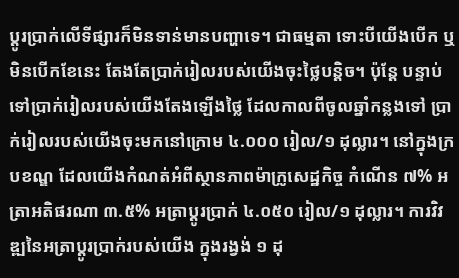ប្តូរប្រាក់លើទីផ្សារក៏មិនទាន់មានបញ្ហាទេ។ ជាធម្មតា ទោះបីយើងបើក ឬមិនបើកខែនេះ តែងតែប្រាក់រៀលរបស់យើងចុះថ្លៃបន្តិច។ ប៉ុន្តែ បន្ទាប់ទៅប្រាក់រៀលរបស់យើងតែងឡើងថ្លៃ ដែលកាលពីចូលឆ្នាំកន្លងទៅ ប្រាក់រៀលរបស់យើងចុះមកនៅក្រោម ៤.០០០ រៀល/១ ដុល្លារ។ នៅក្នុងក្របខណ្ឌ ដែលយើងកំណត់អំពីស្ថានភាពម៉ាក្រូសេដ្ឋកិច្ច កំណើន ៧% អត្រាអតិផរណា ៣.៥% អត្រាប្តូរប្រាក់ ៤.០៥០ រៀល/១ ដុល្លារ។ ការវិវឌ្ឍនៃអត្រាប្តូរប្រាក់របស់យើង ក្នុងរង្វង់ ១ ដុ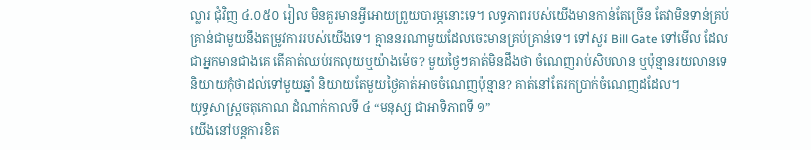ល្លារ ជុំវិញ ៤.០៥០ រៀល មិនគួរមានអ្វីអោយព្រួយបារម្ភនោះទេ។ លទ្ធភាពរបស់យើងមានកាន់តែច្រើន តែវាមិនទាន់គ្រប់គ្រាន់ជាមួយនឹងតម្រូវការរបស់យើងទេ។ គ្មាននរណាមួយដែលចេះមានគ្រប់គ្រាន់ទេ។ ទៅសួរ Bill Gate ទៅមើល ដែលជាអ្នកមានជាងគេ តើគាត់ឈប់រកលុយឬយ៉ាងម៉េច? មួយថ្ងៃៗគាត់មិនដឹងថា ចំណេញរាប់សិបលាន ឬប៉ុន្មានរយលានទេ និយាយកុំថាដល់ទៅមួយឆ្នាំ និយាយតែមួយថ្ងៃគាត់អាចចំណេញប៉ុន្មាន? គាត់នៅតែរកប្រាក់ចំណេញដដែល។
យុទ្ធសាស្រ្តចតុកោណ ដំណាក់កាលទី ៤ “មនុស្ស ជាអាទិភាពទី ១”
យើងនៅបន្តការខិត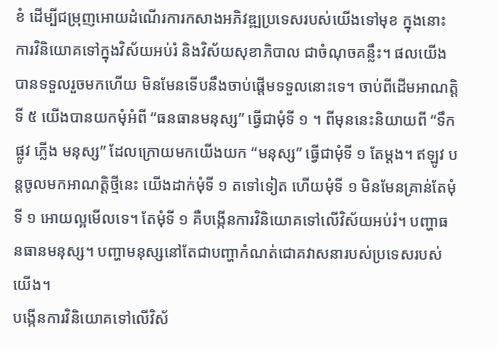ខំ ដើម្បីជម្រុញអោយដំណើរការកសាងអភិវឌ្ឍប្រទេសរបស់យើងទៅមុខ ក្នុងនោះ ការវិនិយោគទៅក្នុងវិស័យអប់រំ និងវិស័យសុខាភិបាល ជាចំណុចគន្លឹះ។ ផលយើងបានទទួលរួចមកហើយ មិនមែនទើបនឹងចាប់ផ្តើមទទួលនោះទេ។ ចាប់ពីដើមអាណត្តិទី ៥ យើងបានយកមុំអំពី “ធនធានមនុស្ស” ធ្វើជាមុំទី ១ ។ ពីមុននេះនិយាយពី “ទឹក ផ្លូវ ភ្លើង មនុស្ស” ដែលក្រោយមកយើងយក “មនុស្ស” ធ្វើជាមុំទី ១ តែម្តង។ ឥឡូវ បន្តចូលមកអាណត្តិថ្មីនេះ យើងដាក់មុំទី ១ តទៅទៀត ហើយមុំទី ១ មិនមែនគ្រាន់តែមុំទី ១ អោយល្អមើលទេ។ តែមុំទី ១ គឺបង្កើនការវិនិយោគទៅលើវិស័យអប់រំ។ បញ្ហាធនធានមនុស្ស។ បញ្ហាមនុស្សនៅតែជាបញ្ហាកំណត់ជោគវាសនារបស់ប្រទេសរបស់យើង។
បង្កើនការវិនិយោគទៅលើវិស័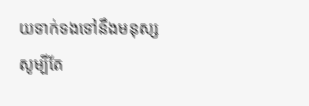យទាក់ទងទៅនឹងមនុស្ស
សូម្បីតែ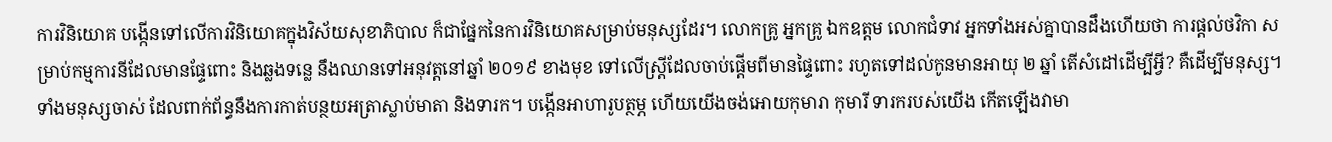ការវិនិយោគ បង្កើនទៅលើការវិនិយោគក្នុងវិស័យសុខាភិបាល ក៏ជាផ្នែកនៃការវិនិយោគសម្រាប់មនុស្សដែរ។ លោកគ្រូ អ្នកគ្រូ ឯកឧត្តម លោកជំទាវ អ្នកទាំងអស់គ្នាបានដឹងហើយថា ការផ្តល់ថវិកា សម្រាប់កម្មការនីដែលមានផ្ទែពោះ និងឆ្លងទន្លេ នឹងឈានទៅអនុវត្តនៅឆ្នាំ ២០១៩ ខាងមុខ ទៅលើស្រ្តីដែលចាប់ផ្តើមពីមានផ្ទៃពោះ រហូតទៅដល់កូនមានអាយុ ២ ឆ្នាំ តើសំដៅដើម្បីអ្វី? គឺដើម្បីមនុស្ស។ ទាំងមនុស្សចាស់ ដែលពាក់ព័ន្ធនឹងការកាត់បន្ថយអត្រាស្លាប់មាតា និងទារក។ បង្កើនអាហារូបត្ថម្ភ ហើយយើងចង់អោយកុមារា កុមារី ទារករបស់យើង កើតឡើងវាមា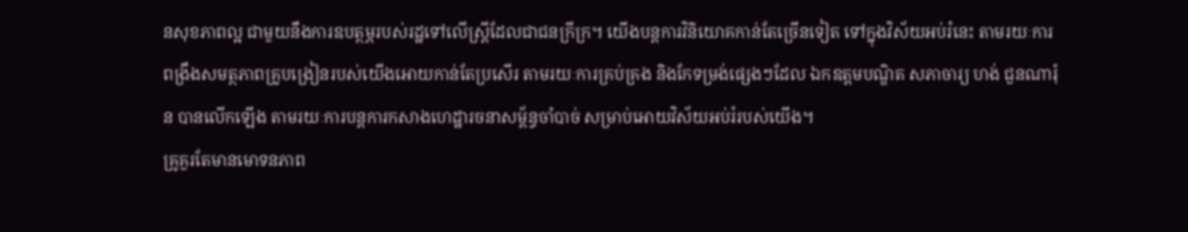នសុខភាពល្អ ជាមួយនឹងការឧបត្ថម្ភរបស់រដ្ឋទៅលើស្ត្រីដែលជាជនក្រីក្រ។ យើងបន្តការវិនិយោគកាន់តែច្រើនទៀត ទៅក្នុងវិស័យអប់រំនេះ តាមរយៈការពង្រឹងសមត្ថភាពគ្រូបង្រៀនរបស់យើងអោយកាន់តែប្រសើរ តាមរយៈការគ្រប់គ្រង និងកែទម្រង់ផ្សេងៗដែល ឯកឧត្តមបណ្ឌិត សភាចារ្យ ហង់ ជួនណារ៉ុន បានលើកឡើង តាមរយៈការបន្តការកសាងហេដ្ឋារចនាសម្ព័ន្ធចាំបាច់ សម្រាប់អោយវិស័យអប់រំរបស់យើង។
គ្រូគួរតែមានមោទនភាព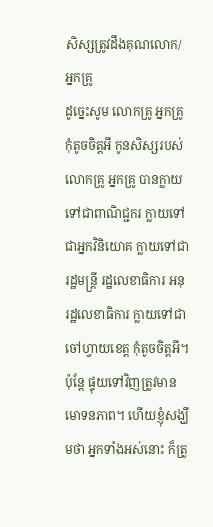សិស្សត្រូវដឹងគុណលោក/អ្នកគ្រូ
ដូច្នេះសូម លោកគ្រូ អ្នកគ្រូ កុំតូចចិត្តអី កូនសិស្សរបស់លោកគ្រូ អ្នកគ្រូ បានក្លាយទៅជាពាណិជ្ជករ ក្លាយទៅជាអ្នកវិនិយោគ ក្លាយទៅជារដ្ឋមន្ត្រី រដ្ឋលេខាធិការ អនុរដ្ឋលេខាធិការ ក្លាយទៅជាចៅហ្វាយខេត្ត កុំតូចចិត្តអី។ ប៉ុន្តែ ផ្ទុយទៅវិញត្រូវមានមោទនភាព។ ហើយខ្ញុំសង្ឃឹមថា អ្នកទាំងអស់នោះ ក៏ត្រូ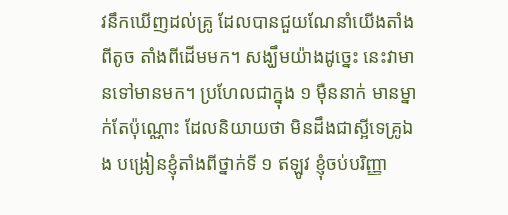វនឹកឃើញដល់គ្រូ ដែលបានជួយណែនាំយើងតាំងពីតូច តាំងពីដើមមក។ សង្ឃឹមយ៉ាងដូច្នេះ នេះវាមានទៅមានមក។ ប្រហែលជាក្នុង ១ ម៉ឺននាក់ មានម្នាក់តែប៉ុណ្ណោះ ដែលនិយាយថា មិនដឹងជាស្អីទេគ្រូឯង បង្រៀនខ្ញុំតាំងពីថ្នាក់ទី ១ ឥឡូវ ខ្ញុំចប់បរិញ្ញា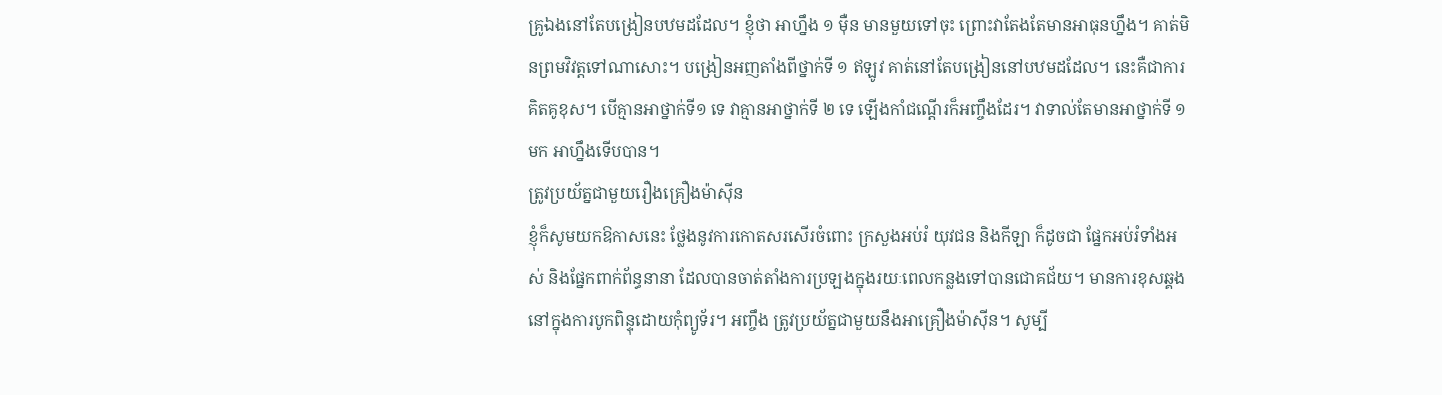គ្រូឯងនៅតែបង្រៀនបឋមដដែល។ ខ្ញុំថា អាហ្នឹង ១ ម៉ឺន មានមួយទៅចុះ ព្រោះវាតែងតែមានអាធុនហ្នឹង។ គាត់មិនព្រមវិវត្តទៅណាសោះ។ បង្រៀនអញតាំងពីថ្នាក់ទី ១ ឥឡូវ គាត់នៅតែបង្រៀននៅបឋមដដែល។ នេះគឺជាការគិតគូខុស។ បើគ្មានអាថ្នាក់ទី១ ទេ វាគ្មានអាថ្នាក់ទី ២ ទេ ឡើងកាំជណ្តើរក៏អញ្ចឹងដែរ។ វាទាល់តែមានអាថ្នាក់ទី ១ មក អាហ្នឹងទើបបាន។
ត្រូវប្រយ័ត្នជាមួយរឿងគ្រឿងម៉ាស៊ីន
ខ្ញុំក៏សូមយកឱកាសនេះ ថ្លែងនូវការកោតសរសើរចំពោះ ក្រសួងអប់រំ យុវជន និងកីឡា ក៏ដូចជា ផ្នែកអប់រំទាំងអស់ និងផ្នែកពាក់ព័ន្ធនានា ដែលបានចាត់តាំងការប្រឡងក្នុងរយៈពេលកន្លងទៅបានជោគជ័យ។ មានការខុសឆ្គងនៅក្នុងការបូកពិន្ទុដោយកុំព្យូទ័រ។ អញ្ចឹង ត្រូវប្រយ័ត្នជាមួយនឹងអាគ្រឿងម៉ាស៊ីន។ សូម្បី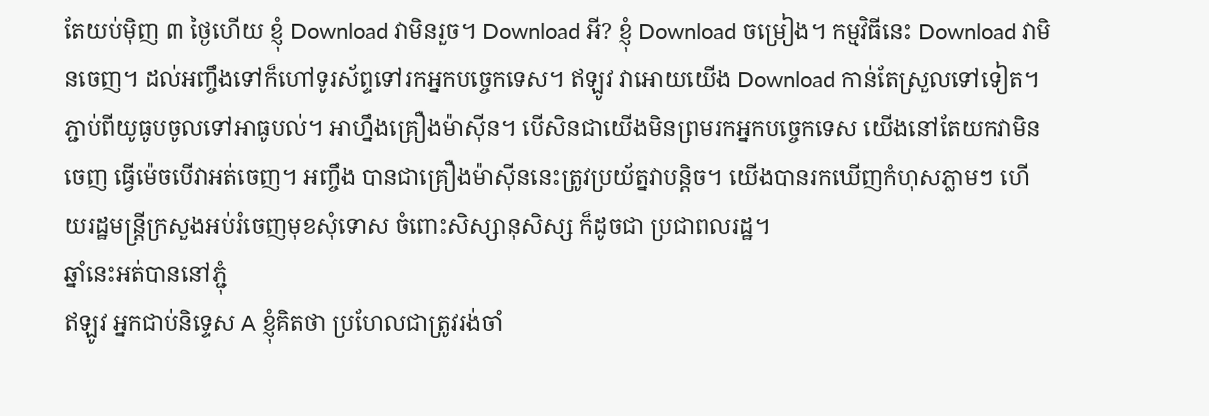តែយប់ម៉ិញ ៣ ថ្ងៃហើយ ខ្ញុំ Download វាមិនរួច។ Download អី? ខ្ញុំ Download ចម្រៀង។ កម្មវិធីនេះ Download វាមិនចេញ។ ដល់អញ្ចឹងទៅក៏ហៅទូរស័ព្ទទៅរកអ្នកបច្ចេកទេស។ ឥឡូវ វាអោយយើង Download កាន់តែស្រួលទៅទៀត។ ភ្ជាប់ពីយូធូបចូលទៅអាធូបល់។ អាហ្នឹងគ្រឿងម៉ាស៊ីន។ បើសិនជាយើងមិនព្រមរកអ្នកបច្ចេកទេស យើងនៅតែយកវាមិនចេញ ធ្វើម៉េចបើវាអត់ចេញ។ អញ្ចឹង បានជាគ្រឿងម៉ាស៊ីននេះត្រូវប្រយ័ត្នវាបន្តិច។ យើងបានរកឃើញកំហុសភ្លាមៗ ហើយរដ្ឋមន្ត្រីក្រសួងអប់រំចេញមុខសុំទោស ចំពោះសិស្សានុសិស្ស ក៏ដូចជា ប្រជាពលរដ្ឋ។
ឆ្នាំនេះអត់បាននៅភ្ជុំ
ឥឡូវ អ្នកជាប់និទ្ទេស A ខ្ញុំគិតថា ប្រហែលជាត្រូវរង់ចាំ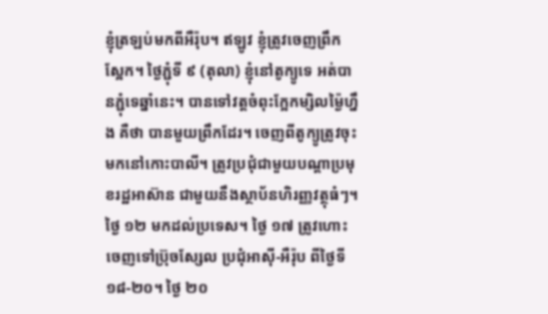ខ្ញុំត្រឡប់មកពីអឺរ៉ុប។ ឥឡូវ ខ្ញុំត្រូវចេញព្រឹកស្អែក។ ថ្ងៃភ្ជុំទី ៩ (តុលា) ខ្ញុំនៅតូក្យូទេ អត់បានភ្ជុំទេឆ្នាំនេះ។ បានទៅវត្តចំពុះក្អែកម្សិលម្ង៉ៃហ្នឹង គឺថា បានមួយព្រឹកដែរ។ ចេញពីតូក្យូត្រូវចុះមកនៅកោះបាលី។ ត្រូវប្រជុំជាមួយបណ្តាប្រមុខរដ្ឋអាស៊ាន ជាមួយនឹងស្ថាប័នហិរញ្ញវត្ថុធំៗ។ ថ្ងៃ ១២ មកដល់ប្រទេស។ ថ្ងៃ ១៧ ត្រូវហោះចេញទៅប្រ៊ុចសែ្សល ប្រជុំអាស៊ី-អឺរ៉ុប ពីថ្ងៃទី ១៨-២០។ ថ្ងៃ ២០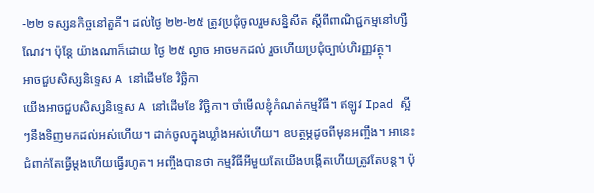-២២ ទស្សនកិច្ចនៅតួគី។ ដល់ថ្ងៃ ២២-២៥ ត្រូវប្រជុំចូលរួមសន្និសីត ស្តីពីពាណិជ្ជកម្មនៅហ្សឺណែវ។ ប៉ុន្តែ យ៉ាងណាក៏ដោយ ថ្ងៃ ២៥ ល្ងាច អាចមកដល់ រួចហើយប្រជុំច្បាប់ហិរញ្ញវត្ថុ។
អាចជួបសិស្សនិទ្ទេស A នៅដើមខែ វិច្ឆិកា
យើងអាចជួបសិស្សនិទ្ទេស A នៅដើមខែ វិច្ឆិកា។ ចាំមើលខ្ញុំកំណត់កម្មវិធី។ ឥឡូវ Ipad ស្អីៗនឹងទិញមកដល់អស់ហើយ។ ដាក់ចូលក្នុងឃ្លាំងអស់ហើយ។ ឧបត្ថម្ភដូចពីមុនអញ្ចឹង។ អានេះជំពាក់តែធ្វើម្តងហើយធ្វើរហូត។ អញ្ចឹងបានថា កម្មវិធីអីមួយតែយើងបង្កើតហើយត្រូវតែបន្ត។ ប៉ុ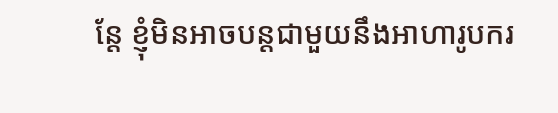ន្តែ ខ្ញុំមិនអាចបន្តជាមួយនឹងអាហារូបករ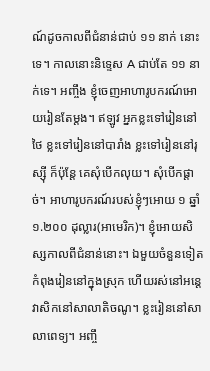ណ៍ដូចកាលពីជំនាន់ជាប់ ១១ នាក់ នោះទេ។ កាលនោះនិទ្ទេស A ជាប់តែ ១១ នាក់ទេ។ អញ្ចឹង ខ្ញុំចេញអាហារូបករណ៍អោយរៀនតែម្តង។ ឥឡូវ អ្នកខ្លះទៅរៀននៅថៃ ខ្លះទៅរៀននៅបារាំង ខ្លះទៅរៀននៅរុស្ស៊ី ក៏ប៉ុន្តែ គេសុំបើកលុយ។ សុំបើកផ្តាច់។ អាហារូបករណ៍របស់ខ្ញុំៗអោយ ១ ឆ្នាំ ១.២០០ ដុល្លារ(អាមេរិក)។ ខ្ញុំអោយសិស្សកាលពីជំនាន់នោះ។ ឯមួយចំនួនទៀតកំពុងរៀននៅក្នុងស្រុក ហើយរស់នៅអន្តេវាសិកនៅសាលាតិចណូ។ ខ្លះរៀននៅសាលាពេទ្យ។ អញ្ចឹ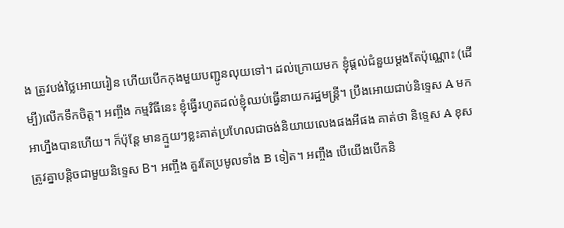ង ត្រូវបង់ថ្លៃអោយរៀន ហើយបើកកុងមួយបញ្ជូនលុយទៅ។ ដល់ក្រោយមក ខ្ញុំផ្តល់ជំនួយម្តងតែប៉ុណ្ណោះ (ដើម្បី)លើកទឹកចិត្ត។ អញ្ចឹង កម្មវិធីនេះ ខ្ញុំធ្វើរហូតដល់ខ្ញុំឈប់ធ្វើនាយករដ្ឋមន្ត្រី។ ប្រឹងអោយជាប់និទ្ទេស A មក អាហ្នឹងបានហើយ។ ក៏ប៉ុន្តែ មានក្មួយៗខ្លះគាត់ប្រហែលជាចង់និយាយលេងផងអីផង គាត់ថា និទ្ទេស A ខុសត្រូវគ្នាបន្តិចជាមួយនិទ្ទេស B។ អញ្ចឹង គួរតែប្រមូលទាំង B ទៀត។ អញ្ចឹង បើយើងបើកនិ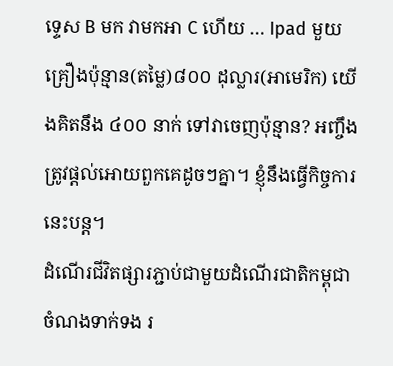ទ្ទេស B មក វាមកអា C ហើយ … Ipad មួយគ្រឿងប៉ុន្មាន(តម្លៃ)៨០០ ដុល្លារ(អាមេរិក) យើងគិតនឹង ៤០០ នាក់ ទៅវាចេញប៉ុន្មាន? អញ្ចឹង ត្រូវផ្តល់អោយពួកគេដូចៗគ្នា។ ខ្ញុំនឹងធ្វើកិច្ចការនេះបន្ត។
ដំណើរជីវិតផ្សារភ្ជាប់ជាមួយដំណើរជាតិកម្ពុជា
ចំណងទាក់ទង រ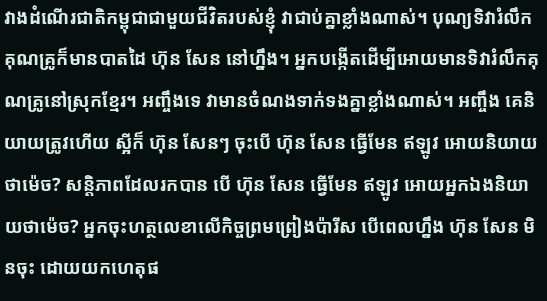វាងដំណើរជាតិកម្ពុជាជាមួយជីវិតរបស់ខ្ញុំ វាជាប់គ្នាខ្លាំងណាស់។ បុណ្យទិវារំលឹកគុណគ្រូក៏មានបាតដៃ ហ៊ុន សែន នៅហ្នឹង។ អ្នកបង្កើតដើម្បីអោយមានទិវារំលឹកគុណគ្រូនៅស្រុកខ្មែរ។ អញ្ចឹងទេ វាមានចំណងទាក់ទងគ្នាខ្លាំងណាស់។ អញ្ចឹង គេនិយាយត្រូវហើយ ស្អីក៏ ហ៊ុន សែនៗ ចុះបើ ហ៊ុន សែន ធ្វើមែន ឥឡូវ អោយនិយាយថាម៉េច? សន្តិភាពដែលរកបាន បើ ហ៊ុន សែន ធ្វើមែន ឥឡូវ អោយអ្នកឯងនិយាយថាម៉េច? អ្នកចុះហត្ថលេខាលើកិច្ចព្រមព្រៀងប៉ារីស បើពេលហ្នឹង ហ៊ុន សែន មិនចុះ ដោយយកហេតុផ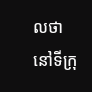លថា នៅទីក្រុ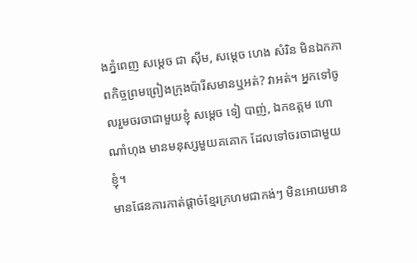ងភ្នំពេញ សម្តេច ជា ស៊ីម, សម្តេច ហេង សំរិន មិនឯកភាពកិច្ចព្រមព្រៀងក្រុងប៉ារីសមានឬអត់? វាអត់។ អ្នកទៅចូលរួមចរចាជាមួយខ្ញុំ សម្តេច ទៀ បាញ់, ឯកឧត្តម ហោ ណាំហុង មានមនុស្សមួយគគោក ដែលទៅចរចាជាមួយខ្ញុំ។
មានផែនការកាត់ផ្តាច់ខ្មែរក្រហមជាកង់ៗ មិនអោយមាន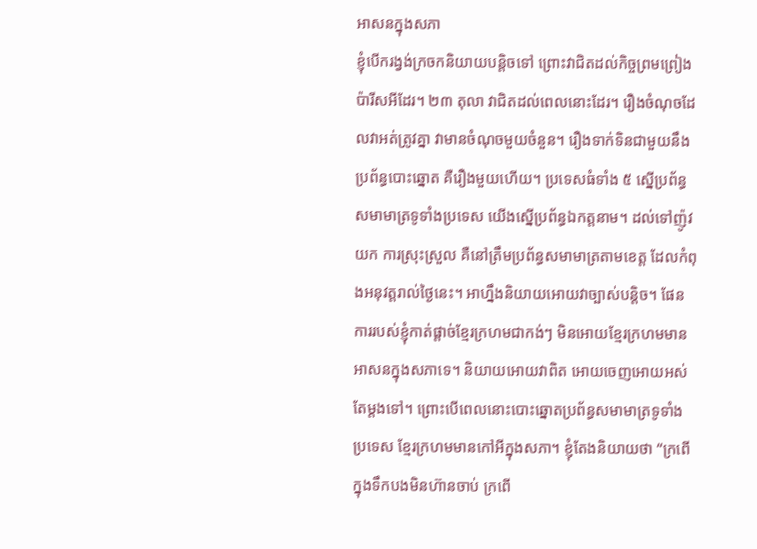អាសនក្នុងសភា
ខ្ញុំបើករង្វង់ក្រចកនិយាយបន្តិចទៅ ព្រោះវាជិតដល់កិច្ចព្រមព្រៀងប៉ារីសអីដែរ។ ២៣ តុលា វាជិតដល់ពេលនោះដែរ។ រឿងចំណុចដែលវាអត់ត្រូវគ្នា វាមានចំណុចមួយចំនួន។ រឿងទាក់ទិនជាមួយនឹងប្រព័ន្ធបោះឆ្នោត គឺរឿងមួយហើយ។ ប្រទេសធំទាំង ៥ ស្នើប្រព័ន្ធសមាមាត្រទូទាំងប្រទេស យើងស្នើប្រព័ន្ធឯកត្តនាម។ ដល់ទៅញ៉ូវយក ការស្រុះស្រួល គឺនៅត្រឹមប្រព័ន្ធសមាមាត្រតាមខេត្ត ដែលកំពុងអនុវត្តរាល់ថ្ងៃនេះ។ អាហ្នឹងនិយាយអោយវាច្បាស់បន្តិច។ ផែនការរបស់ខ្ញុំកាត់ផ្តាច់ខ្មែរក្រហមជាកង់ៗ មិនអោយខ្មែរក្រហមមានអាសនក្នុងសភាទេ។ និយាយអោយវាពិត អោយចេញអោយអស់តែម្តងទៅ។ ព្រោះបើពេលនោះបោះឆ្នោតប្រព័ន្ធសមាមាត្រទូទាំងប្រទេស ខ្មែរក្រហមមានកៅអីក្នុងសភា។ ខ្ញុំតែងនិយាយថា “ក្រពើក្នុងទឹកបងមិនហ៊ានចាប់ ក្រពើ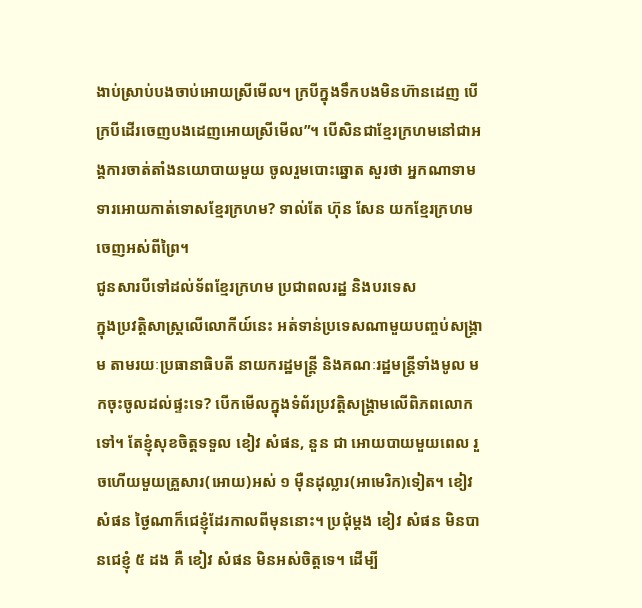ងាប់ស្រាប់បងចាប់អោយស្រីមើល។ ក្របីក្នុងទឹកបងមិនហ៊ានដេញ បើក្របីដើរចេញបងដេញអោយស្រីមើល”។ បើសិនជាខ្មែរក្រហមនៅជាអង្គការចាត់តាំងនយោបាយមួយ ចូលរួមបោះឆ្នោត សួរថា អ្នកណាទាមទារអោយកាត់ទោសខ្មែរក្រហម? ទាល់តែ ហ៊ុន សែន យកខ្មែរក្រហមចេញអស់ពីព្រៃ។
ជូនសារបីទៅដល់ទ័ពខ្មែរក្រហម ប្រជាពលរដ្ឋ និងបរទេស
ក្នុងប្រវត្តិសាស្ត្រលើលោកីយ៍នេះ អត់ទាន់ប្រទេសណាមួយបញ្ចប់សង្គ្រាម តាមរយៈប្រធានាធិបតី នាយករដ្ឋមន្ត្រី និងគណៈរដ្ឋមន្ត្រីទាំងមូល មកចុះចូលដល់ផ្ទះទេ? បើកមើលក្នុងទំព័រប្រវត្តិសង្គ្រាមលើពិភពលោកទៅ។ តែខ្ញុំសុខចិត្តទទួល ខៀវ សំផន, នួន ជា អោយបាយមួយពេល រួចហើយមួយគ្រួសារ(អោយ)អស់ ១ ម៉ឺនដុល្លារ(អាមេរិក)ទៀត។ ខៀវ សំផន ថ្ងៃណាក៏ជេខ្ញុំដែរកាលពីមុននោះ។ ប្រជុំម្ដង ខៀវ សំផន មិនបានជេខ្ញុំ ៥ ដង គឺ ខៀវ សំផន មិនអស់ចិត្តទេ។ ដើម្បី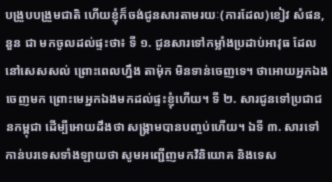បង្រួបបង្រួមជាតិ ហើយខ្ញុំក៏ចង់ជូនសារតាមរយៈ(ការដែល)ខៀវ សំផន, នួន ជា មកចូលដល់ផ្ទះថា៖ ទី ១. ជូនសារទៅកម្លាំងប្រដាប់អាវុធ ដែលនៅសេសសល់ ព្រោះពេលហ្នឹង តាម៉ុក មិនទាន់ចេញទេ។ ថាអោយអ្នកឯងចេញមក ព្រោះមេអ្នកឯងមកដល់ផ្ទះខ្ញុំហើយ។ ទី ២. សារជូនទៅប្រជាជនកម្ពុជា ដើម្បីអោយដឹងថា សង្គ្រាមបានបញ្ចប់ហើយ។ ឯទី ៣. សារទៅកាន់បរទេសទាំងឡាយថា សូមអញ្ជើញមកវិនិយោគ និងទេស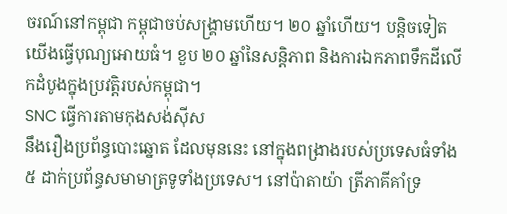ចរណ៍នៅកម្ពុជា កម្ពុជាចប់សង្គ្រាមហើយ។ ២០ ឆ្នាំហើយ។ បន្តិចទៀតយើងធ្វើបុណ្យអោយធំ។ ខួប ២០ ឆ្នាំនៃសន្តិភាព និងការឯកភាពទឹកដីលើកដំបូងក្នុងប្រវត្តិរបស់កម្ពុជា។
SNC ធ្វើការតាមកុងសង់ស៊ីស
នឹងរឿងប្រព័ន្ធបោះឆ្នោត ដែលមុននេះ នៅក្នុងពង្រាងរបស់ប្រទេសធំទាំង ៥ ដាក់ប្រព័ន្ធសមាមាត្រទូទាំងប្រទេស។ នៅប៉ាតាយ៉ា ត្រីភាគីគាំទ្រ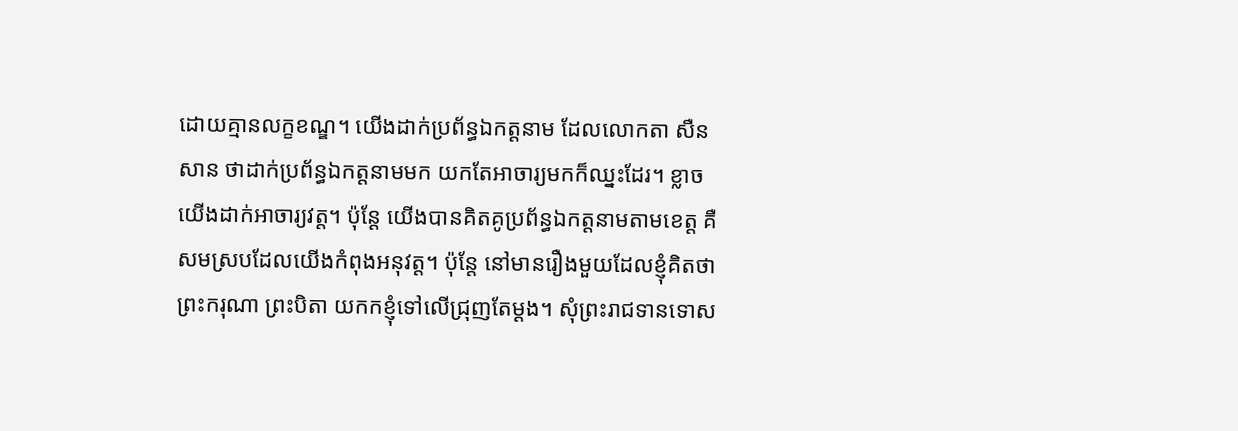ដោយគ្មានលក្ខខណ្ឌ។ យើងដាក់ប្រព័ន្ធឯកត្តនាម ដែលលោកតា សឺន សាន ថាដាក់ប្រព័ន្ធឯកត្តនាមមក យកតែអាចារ្យមកក៏ឈ្នះដែរ។ ខ្លាចយើងដាក់អាចារ្យវត្ត។ ប៉ុន្តែ យើងបានគិតគូប្រព័ន្ធឯកត្តនាមតាមខេត្ត គឺសមស្របដែលយើងកំពុងអនុវត្ត។ ប៉ុន្តែ នៅមានរឿងមួយដែលខ្ញុំគិតថា ព្រះករុណា ព្រះបិតា យកកខ្ញុំទៅលើជ្រុញតែម្ដង។ សុំព្រះរាជទានទោស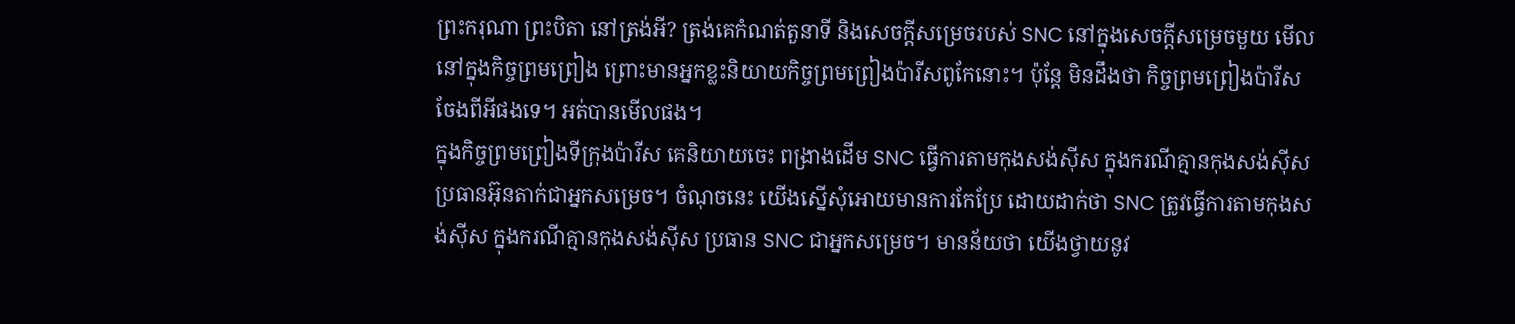ព្រះករុណា ព្រះបិតា នៅត្រង់អី? ត្រង់គេកំណត់តួនាទី និងសេចក្ដីសម្រេចរបស់ SNC នៅក្នុងសេចក្ដីសម្រេចមួយ មើលនៅក្នុងកិច្ចព្រមព្រៀង ព្រោះមានអ្នកខ្លះនិយាយកិច្ចព្រមព្រៀងប៉ារីសពូកែនោះ។ ប៉ុន្តែ មិនដឹងថា កិច្ចព្រមព្រៀងប៉ារីសចែងពីអីផងទេ។ អត់បានមើលផង។
ក្នុងកិច្ចព្រមព្រៀងទីក្រុងប៉ារីស គេនិយាយចេះ ពង្រាងដើម SNC ធ្វើការតាមកុងសង់ស៊ីស ក្នុងករណីគ្មានកុងសង់ស៊ីស ប្រធានអ៊ុនតាក់ជាអ្នកសម្រេច។ ចំណុចនេះ យើងស្នើសុំអោយមានការកែប្រែ ដោយដាក់ថា SNC ត្រូវធ្វើការតាមកុងសង់ស៊ីស ក្នុងករណីគ្មានកុងសង់ស៊ីស ប្រធាន SNC ជាអ្នកសម្រេច។ មានន័យថា យើងថ្វាយនូវ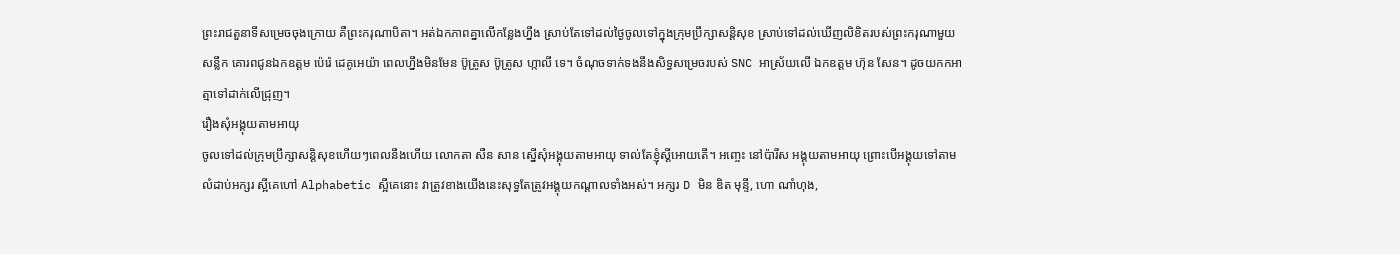ព្រះរាជតួនាទីសម្រេចចុងក្រោយ គឺព្រះករុណាបិតា។ អត់ឯកភាពគ្នាលើកន្លែងហ្នឹង ស្រាប់តែទៅដល់ថ្ងៃចូលទៅក្នុងក្រុមប្រឹក្សាសន្តិសុខ ស្រាប់ទៅដល់ឃើញលិខិតរបស់ព្រះករុណាមួយសន្លឹក គោរពជូនឯកឧត្តម ប៉េរ៉េ ដេគូអេយ៉ា ពេលហ្នឹងមិនមែន ប៊ូត្រូស ប៊ូត្រូស ហ្កាលី ទេ។ ចំណុចទាក់ទងនឹងសិទ្ធសម្រេចរបស់ SNC អាស្រ័យលើ ឯកឧត្តម ហ៊ុន សែន។ ដូចយកកអាត្មាទៅដាក់លើជ្រុញ។
រឿងសុំអង្គុយតាមអាយុ
ចូលទៅដល់ក្រុមប្រឹក្សាសន្តិសុខហើយៗពេលនឹងហើយ លោកតា សឺន សាន ស្នើសុំអង្គុយតាមអាយុ ទាល់តែខ្ញុំស្ដីអោយតើ។ អញ្ចេះ នៅប៉ារីស អង្គុយតាមអាយុ ព្រោះបើអង្គុយទៅតាមលំដាប់អក្សរ ស្អីគេហៅ Alphabetic ស្អីគេនោះ វាត្រូវខាងយើងនេះសុទ្ធតែត្រូវអង្គុយកណ្ដាលទាំងអស់។ អក្សរ D មិន ឌិត មុន្ទី, ហោ ណាំហុង,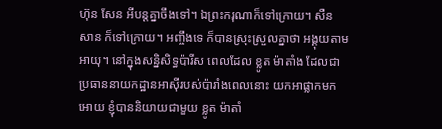ហ៊ុន សែន អីបន្តគ្នាចឹងទៅ។ ឯព្រះករុណាក៏ទៅក្រោយ។ សឺន សាន ក៏ទៅក្រោយ។ អញ្ចឹងទេ ក៏បានស្រុះស្រួលគ្នាថា អង្គុយតាមអាយុ។ នៅក្នុងសន្និសិទ្ធប៉ារីស ពេលដែល ខ្លូត ម៉ាតាំង ដែលជាប្រធាននាយកដ្ឋានអាស៊ីរបស់ប៉ារាំងពេលនោះ យកអាផ្លាកមកអោយ ខ្ញុំបាននិយាយជាមួយ ខ្លូត ម៉ាតាំ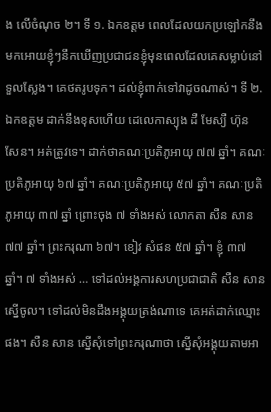ង លើចំណុច ២។ ទី ១. ឯកឧត្តម ពេលដែលយកប្រឡៅកនឹងមកអោយខ្ញុំៗនឹកឃើញប្រជាជនខ្ញុំមុនពេលដែលគេសម្លាប់នៅទួលស្លែង។ គេថតរូបទុក។ ដល់ខ្ញុំពាក់ទៅវាដូចណាស់។ ទី ២. ឯកឧត្តម ដាក់នឹងខុសហើយ ដេលេកាស្យុង ដឺ មែស្យឺ ហ៊ុន សែន។ អត់ត្រូវទេ។ ដាក់ថាគណៈប្រតិភូអាយុ ៧៧ ឆ្នាំ។ គណៈប្រតិភូអាយុ ៦៧ ឆ្នាំ។ គណៈប្រតិភូអាយុ ៥៧ ឆ្នាំ។ គណៈប្រតិភូអាយុ ៣៧ ឆ្នាំ ព្រោះចុង ៧ ទាំងអស់ លោកតា សឺន សាន ៧៧ ឆ្នាំ។ ព្រះករុណា ៦៧។ ខៀវ សំផន ៥៧ ឆ្នាំ។ ខ្ញុំ ៣៧ ឆ្នាំ។ ៧ ទាំងអស់ … ទៅដល់អង្គការសហប្រជាជាតិ សឺន សាន ស្នើចូល។ ទៅដល់មិនដឹងអង្គុយត្រង់ណាទេ គេអត់ដាក់ឈ្មោះផង។ សឺន សាន ស្នើសុំទៅព្រះករុណាថា ស្នើសុំអង្គុយតាមអា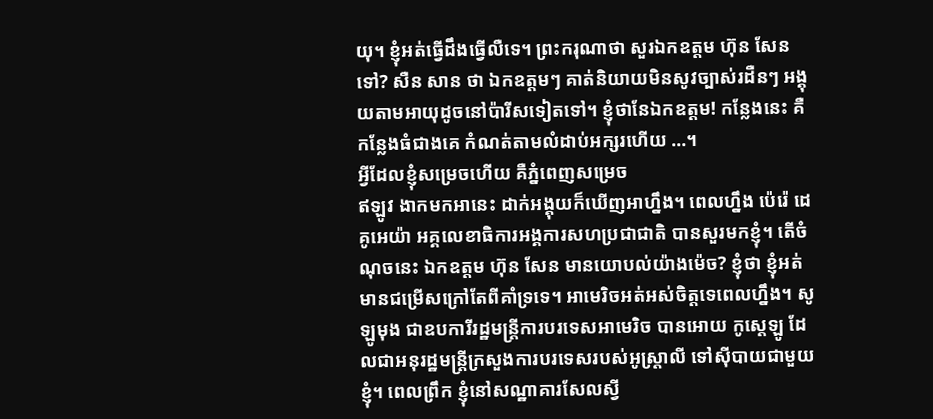យុ។ ខ្ញុំអត់ធ្វើដឹងធ្វើលឺទេ។ ព្រះករុណាថា សួរឯកឧត្តម ហ៊ុន សែន ទៅ? សឺន សាន ថា ឯកឧត្តមៗ គាត់និយាយមិនសូវច្បាស់រដឺនៗ អង្គុយតាមអាយុដូចនៅប៉ារីសទៀតទៅ។ ខ្ញុំថានែឯកឧត្តម! កន្លែងនេះ គឺកន្លែងធំជាងគេ កំណត់តាមលំដាប់អក្សរហើយ …។
អ្វីដែលខ្ញុំសម្រេចហើយ គឺភ្នំពេញសម្រេច
ឥឡូវ ងាកមកអានេះ ដាក់អង្គុយក៏ឃើញអាហ្នឹង។ ពេលហ្នឹង ប៉េរ៉េ ដេគូអេយ៉ា អគ្គលេខាធិការអង្គការសហប្រជាជាតិ បានសួរមកខ្ញុំ។ តើចំណុចនេះ ឯកឧត្តម ហ៊ុន សែន មានយោបល់យ៉ាងម៉េច? ខ្ញុំថា ខ្ញុំអត់មានជម្រើសក្រៅតែពីគាំទ្រទេ។ អាមេរិចអត់អស់ចិត្តទេពេលហ្នឹង។ សូឡូមុង ជាឧបការីរដ្ឋមន្ត្រីការបរទេសអាមេរិច បានអោយ កូស្តេឡូ ដែលជាអនុរដ្ឋមន្ត្រីក្រសួងការបរទេសរបស់អូស្ត្រាលី ទៅស៊ីបាយជាមួយខ្ញុំ។ ពេលព្រឹក ខ្ញុំនៅសណ្ឋាគារសែលស្វី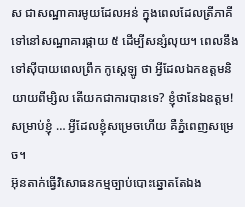ស ជាសណ្ឋាគារមូយដែលអន់ ក្នុងពេលដែលត្រីភាគីទៅនៅសណ្ឋាគារផ្កាយ ៥ ដើម្បីសន្សំលុយ។ ពេលនឹងទៅស៊ីបាយពេលព្រឹក កូស្តេឡូ ថា អ្វីដែលឯកឧត្តមនិយាយពីម្សិល តើយកជាការបានទេ? ខ្ញុំថានែឯឧត្តម! សម្រាប់ខ្ញុំ … អ្វីដែលខ្ញុំសម្រេចហើយ គឺភ្នំពេញសម្រេច។
អ៊ុនតាក់ធ្វើវិសោធនកម្មច្បាប់បោះឆ្នោតតែឯង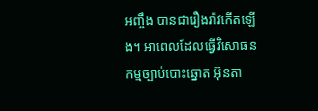អញ្ចឹង បានជារឿងរ៉ាវកើតឡើង។ អាពេលដែលធ្វើវិសោធនកម្មច្បាប់បោះឆ្នោត អ៊ុនតា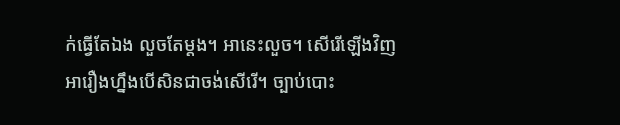ក់ធ្វើតែឯង លួចតែម្ដង។ អានេះលួច។ សើរើឡើងវិញអារឿងហ្នឹងបើសិនជាចង់សើរើ។ ច្បាប់បោះ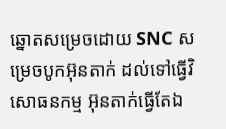ឆ្នោតសម្រេចដោយ SNC សម្រេចបូកអ៊ុនតាក់ ដល់ទៅធ្វើវិសោធនកម្ម អ៊ុនតាក់ធ្វើតែឯ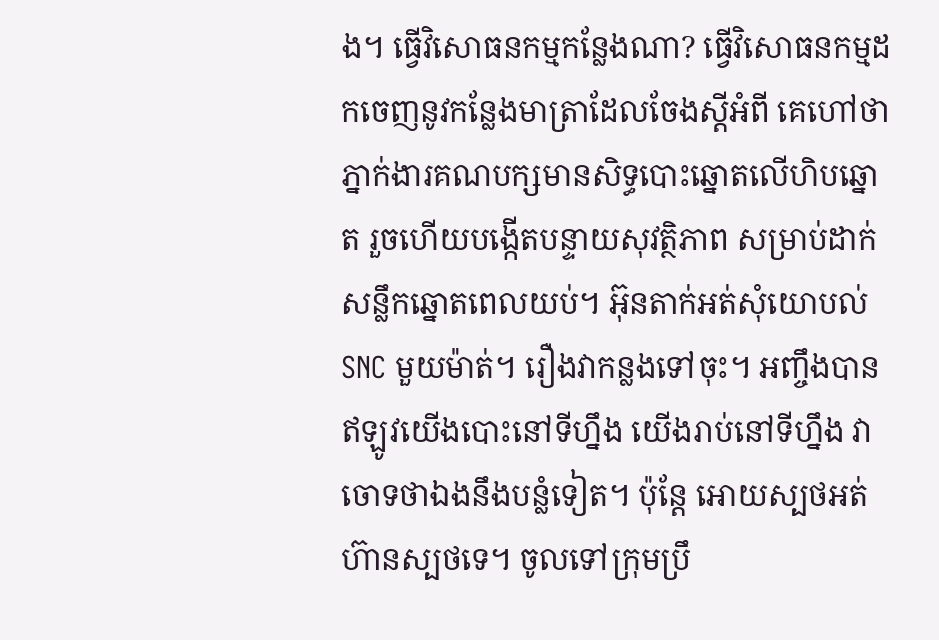ង។ ធ្វើវិសោធនកម្មកន្លែងណា? ធ្វើវិសោធនកម្មដកចេញនូវកន្លែងមាត្រាដែលចែងស្តីអំពី គេហៅថា ភ្នាក់ងារគណបក្សមានសិទ្ធបោះឆ្នោតលើហិបឆ្នោត រួចហើយបង្កើតបន្ទាយសុវត្ថិភាព សម្រាប់ដាក់សន្លឹកឆ្នោតពេលយប់។ អ៊ុនតាក់អត់សុំយោបល់ SNC មួយម៉ាត់។ រឿងវាកន្លងទៅចុះ។ អញ្ចឹងបានឥឡូវយើងបោះនៅទីហ្នឹង យើងរាប់នៅទីហ្នឹង វាចោទថាឯងនឹងបន្លំទៀត។ ប៉ុន្តែ អោយស្បថអត់ហ៊ានស្បថទេ។ ចូលទៅក្រុមប្រឹ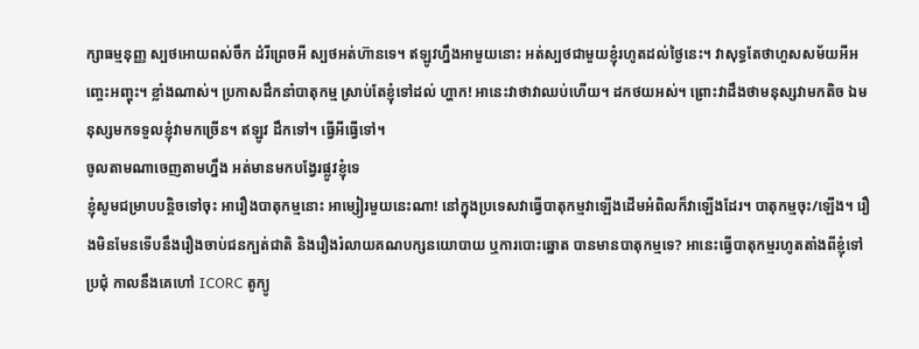ក្សាធម្មនុញ្ញ ស្បថអោយពស់ចឹក ដំរីព្រេចអី ស្បថអត់ហ៊ានទេ។ ឥឡូវហ្នឹងអាមួយនោះ អត់ស្បថជាមួយខ្ញុំរហូតដល់ថ្ងៃនេះ។ វាសុទ្ធតែថាហួសសម័យអីអញ្ចេះអញ្ចុះ។ ខ្លាំងណាស់។ ប្រកាសដឹកនាំបាតុកម្ម ស្រាប់តែខ្ញុំទៅដល់ ហ្ហាក! អានេះវាថាវាឈប់ហើយ។ ដកថយអស់។ ព្រោះវាដឹងថាមនុស្សវាមកតិច ឯមនុស្សមកទទួលខ្ញុំវាមកច្រើន។ ឥឡូវ ដឹកទៅ។ ធ្វើអីធ្វើទៅ។
ចូលតាមណាចេញតាមហ្នឹង អត់មានមកបង្វែរផ្លូវខ្ញុំទេ
ខ្ញុំសូមជម្រាបបន្តិចទៅចុះ អារឿងបាតុកម្មនោះ អាម្សៀរមួយនេះណា! នៅក្នុងប្រទេសវាធ្វើបាតុកម្មវាឡើងដើមអំពិលក៏វាឡើងដែរ។ បាតុកម្មចុះ/ឡើង។ រឿងមិនមែនទើបនឹងរឿងចាប់ជនក្បត់ជាតិ និងរឿងរំលាយគណបក្សនយោបាយ ឬការបោះឆ្នោត បានមានបាតុកម្មទេ? អានេះធ្វើបាតុកម្មរហូតតាំងពីខ្ញុំទៅប្រជុំ កាលនឹងគេហៅ ICORC តូក្យូ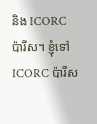និង ICORC ប៉ារីស។ ខ្ញុំទៅ ICORC ប៉ារីស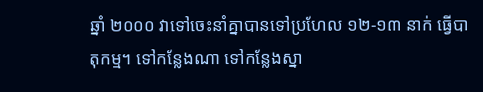ឆ្នាំ ២០០០ វាទៅចេះនាំគ្នាបានទៅប្រហែល ១២-១៣ នាក់ ធ្វើបាតុកម្ម។ ទៅកន្លែងណា ទៅកន្លែងស្នា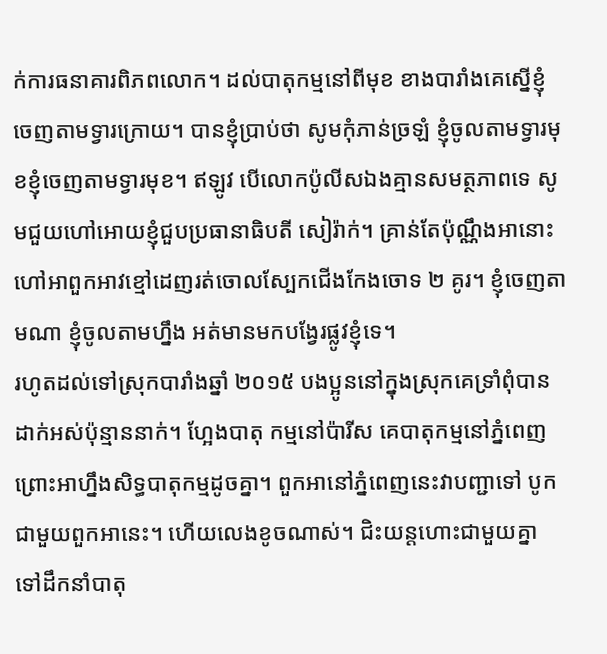ក់ការធនាគារពិភពលោក។ ដល់បាតុកម្មនៅពីមុខ ខាងបារាំងគេស្នើខ្ញុំចេញតាមទ្វារក្រោយ។ បានខ្ញុំប្រាប់ថា សូមកុំភាន់ច្រឡំ ខ្ញុំចូលតាមទ្វារមុខខ្ញុំចេញតាមទ្វារមុខ។ ឥឡូវ បើលោកប៉ូលីសឯងគ្មានសមត្ថភាពទេ សូមជួយហៅអោយខ្ញុំជួបប្រធានាធិបតី សៀរ៉ាក់។ គ្រាន់តែប៉ុណ្ណឹងអានោះហៅអាពួកអាវខ្មៅដេញរត់ចោលស្បែកជើងកែងចោទ ២ គូរ។ ខ្ញុំចេញតាមណា ខ្ញុំចូលតាមហ្នឹង អត់មានមកបង្វែរផ្លូវខ្ញុំទេ។
រហូតដល់ទៅស្រុកបារាំងឆ្នាំ ២០១៥ បងប្អូននៅក្នុងស្រុកគេទ្រាំពុំបានដាក់អស់ប៉ុន្មាននាក់។ ហ្អែងបាតុ កម្មនៅប៉ារីស គេបាតុកម្មនៅភ្នំពេញ ព្រោះអាហ្នឹងសិទ្ធបាតុកម្មដូចគ្នា។ ពួកអានៅភ្នំពេញនេះវាបញ្ជាទៅ បូកជាមួយពួកអានេះ។ ហើយលេងខូចណាស់។ ជិះយន្តហោះជាមួយគ្នា ទៅដឹកនាំបាតុ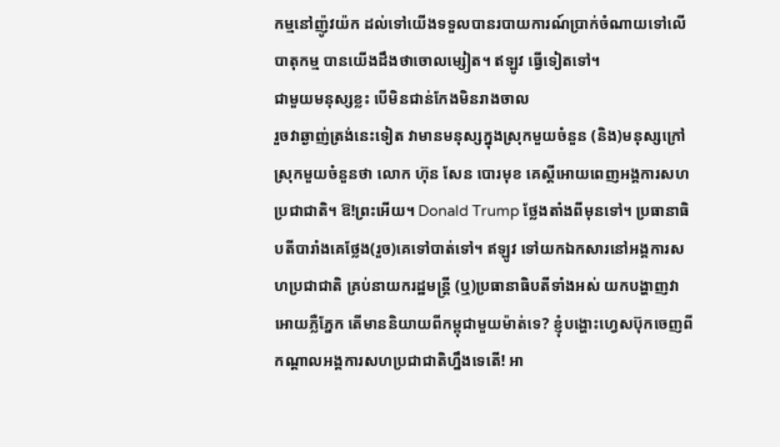កម្មនៅញ៉ូវយ៉ក ដល់ទៅយើងទទួលបានរបាយការណ៍ប្រាក់ចំណាយទៅលើបាតុកម្ម បានយើងដឹងថាចោលម្សៀត។ ឥឡូវ ធ្វើទៀតទៅ។
ជាមួយមនុស្សខ្លះ បើមិនជាន់កែងមិនរាងចាល
រួចវាឆ្ងាញ់ត្រង់នេះទៀត វាមានមនុស្សក្នុងស្រុកមួយចំនួន (និង)មនុស្សក្រៅស្រុកមួយចំនួនថា លោក ហ៊ុន សែន បោរមុខ គេស្តីអោយពេញអង្គការសហប្រជាជាតិ។ ឱ!ព្រះអើយ។ Donald Trump ថ្លែងតាំងពីមុនទៅ។ ប្រធានាធិបតីបារាំងគេថ្លែង(រួច)គេទៅបាត់ទៅ។ ឥឡូវ ទៅយកឯកសារនៅអង្គការសហប្រជាជាតិ គ្រប់នាយករដ្ឋមន្ត្រី (ឬ)ប្រធានាធិបតីទាំងអស់ យកបង្ហាញវាអោយភ្លឺភ្នែក តើមាននិយាយពីកម្ពុជាមួយម៉ាត់ទេ? ខ្ញុំបង្ហោះហ្វេសប៊ុកចេញពីកណ្តាលអង្គការសហប្រជាជាតិហ្នឹងទេតើ! អា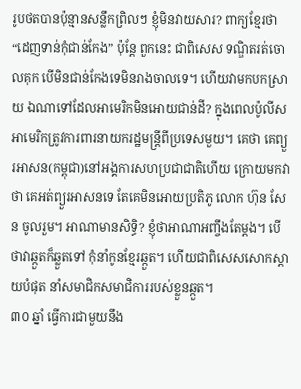រូបថតបានប៉ុន្មានសន្លឹកព្រិលៗ ខ្ញុំមិនវាយសារ? ពាក្យខ្មែរថា “ដេញទាន់កុំជាន់កែង” ប៉ុន្តែ ពួកនេះ ជាពិសេស ទណ្ឌិតរត់ចោលគុក បើមិនជាន់កែងទេមិនរាងចាលទេ។ ហើយវាមកបកស្រាយ ឯណាទៅដែលអាមេរិកមិនអោយជាន់ដី? ក្នុងពេលប៉ូលីសអាមេរិកត្រូវការពារនាយករដ្ឋមន្ត្រីពីប្រទេសមួយ។ គេថា គេព្យួរអាសន(កម្ពុជា)នៅអង្គការសហប្រជាជាតិហើយ ក្រោយមកវាថា គេអត់ព្យួរអាសនទេ តែគេមិនអោយប្រតិភូ លោក ហ៊ុន សែន ចូលរួម។ អាណាមានសិទ្ធិ? ខ្ញុំថាអាណាអញ្ចឹងតែម្តង។ បើថាវាឆ្កួតក៏ឆ្លួតទៅ កុំនាំកូនខ្មែរឆ្កួត។ ហើយជាពិសេសសោកស្តាយបំផុត នាំសមាជិកសមាជិការរបស់ខ្លួនឆ្កួត។
៣០ ឆ្នាំ ធ្វើការជាមួយនឹង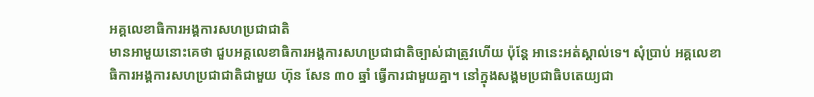អគ្គលេខាធិការអង្គការសហប្រជាជាតិ
មានអាមួយនោះគេថា ជួបអគ្គលេខាធិការអង្គការសហប្រជាជាតិច្បាស់ជាត្រូវហើយ ប៉ុន្តែ អានេះអត់ស្គាល់ទេ។ សុំប្រាប់ អគ្គលេខាធិការអង្គការសហប្រជាជាតិជាមួយ ហ៊ុន សែន ៣០ ឆ្នាំ ធ្វើការជាមួយគ្នា។ នៅក្នុងសង្គមប្រជាធិបតេយ្យជា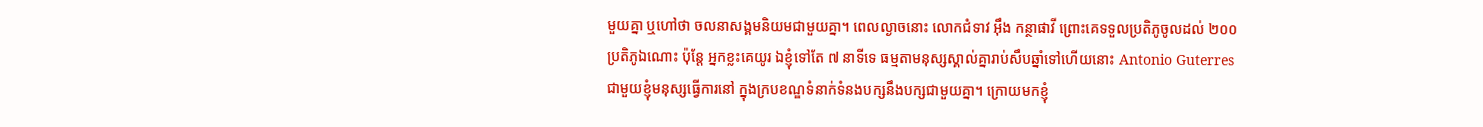មួយគ្នា ឬហៅថា ចលនាសង្គមនិយមជាមួយគ្នា។ ពេលល្ងាចនោះ លោកជំទាវ អ៊ឹង កន្ថាផាវី ព្រោះគេទទួលប្រតិភូចូលដល់ ២០០ ប្រតិភូឯណោះ ប៉ុន្តែ អ្នកខ្លះគេយូរ ឯខ្ញុំទៅតែ ៧ នាទីទេ ធម្មតាមនុស្សស្គាល់គ្នារាប់សឹបឆ្នាំទៅហើយនោះ Antonio Guterres ជាមួយខ្ញុំមនុស្សធ្វើការនៅ ក្នុងក្របខណ្ឌទំនាក់ទំនងបក្សនឹងបក្សជាមួយគ្នា។ ក្រោយមកខ្ញុំ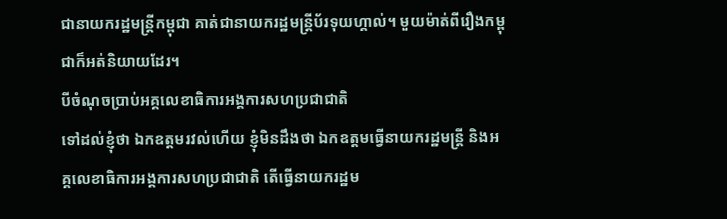ជានាយករដ្ឋមន្ត្រីកម្ពុជា គាត់ជានាយករដ្ឋមន្ត្រីប័រទុយហ្គាល់។ មួយម៉ាត់ពីរឿងកម្ពុជាក៏អត់និយាយដែរ។
បីចំណុចប្រាប់អគ្គលេខាធិការអង្គការសហប្រជាជាតិ
ទៅដល់ខ្ញុំថា ឯកឧត្តមរវល់ហើយ ខ្ញុំមិនដឹងថា ឯកឧត្តមធ្វើនាយករដ្ឋមន្ត្រី និងអគ្គលេខាធិការអង្គការសហប្រជាជាតិ តើធ្វើនាយករដ្ឋម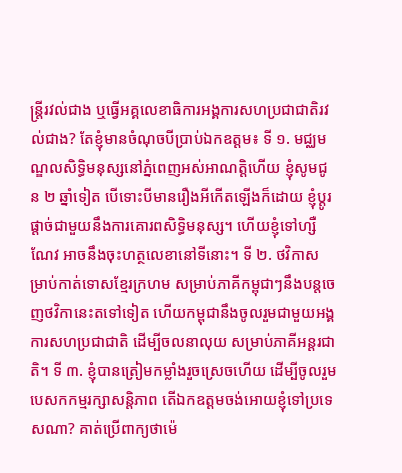ន្ត្រីរវល់ជាង ឬធ្វើអគ្គលេខាធិការអង្គការសហប្រជាជាតិរវល់ជាង? តែខ្ញុំមានចំណុចបីប្រាប់ឯកឧត្តម៖ ទី ១. មជ្ឈមណ្ឌលសិទ្ធិមនុស្សនៅភ្នំពេញអស់អាណត្តិហើយ ខ្ញុំសូមជូន ២ ឆ្នាំទៀត បើទោះបីមានរឿងអីកើតឡើងក៏ដោយ ខ្ញុំប្តូរផ្តាច់ជាមួយនឹងការគោរពសិទ្ធិមនុស្ស។ ហើយខ្ញុំទៅហ្សឺណែវ អាចនឹងចុះហត្ថលេខានៅទីនោះ។ ទី ២. ថវិកាសម្រាប់កាត់ទោសខ្មែរក្រហម សម្រាប់ភាគីកម្ពុជាៗនឹងបន្តចេញថវិកានេះតទៅទៀត ហើយកម្ពុជានឹងចូលរួមជាមួយអង្គការសហប្រជាជាតិ ដើម្បីចលនាលុយ សម្រាប់ភាគីអន្តរជាតិ។ ទី ៣. ខ្ញុំបានត្រៀមកម្លាំងរួចស្រេចហើយ ដើម្បីចូលរួមបេសកកម្មរក្សាសន្តិភាព តើឯកឧត្តមចង់អោយខ្ញុំទៅប្រទេសណា? គាត់ប្រើពាក្យថាម៉េ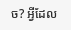ច? អ្វីដែល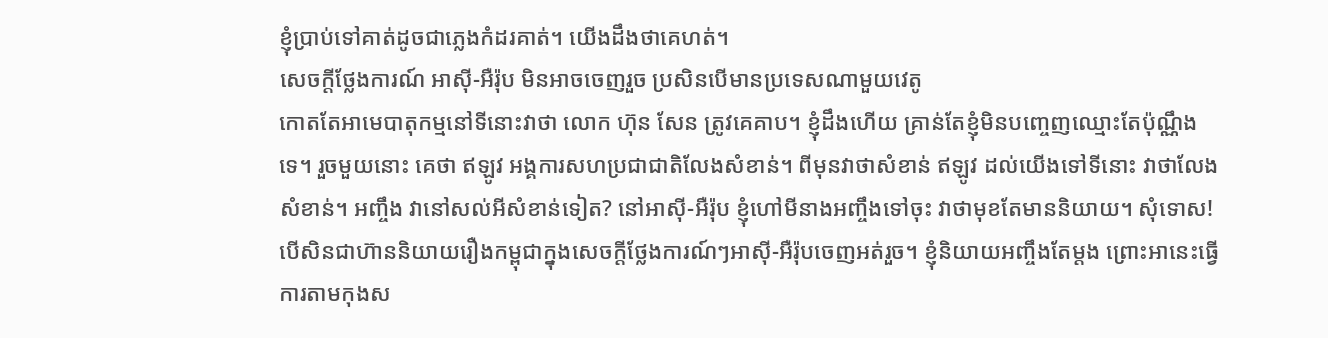ខ្ញុំប្រាប់ទៅគាត់ដូចជាភ្លេងកំដរគាត់។ យើងដឹងថាគេហត់។
សេចក្តីថ្លែងការណ៍ អាស៊ី-អឺរ៉ុប មិនអាចចេញរួច ប្រសិនបើមានប្រទេសណាមួយវេតូ
កោតតែអាមេបាតុកម្មនៅទីនោះវាថា លោក ហ៊ុន សែន ត្រូវគេគាប។ ខ្ញុំដឹងហើយ គ្រាន់តែខ្ញុំមិនបញ្ចេញឈ្មោះតែប៉ុណ្ណឹងទេ។ រួចមួយនោះ គេថា ឥឡូវ អង្គការសហប្រជាជាតិលែងសំខាន់។ ពីមុនវាថាសំខាន់ ឥឡូវ ដល់យើងទៅទីនោះ វាថាលែងសំខាន់។ អញ្ចឹង វានៅសល់អីសំខាន់ទៀត? នៅអាស៊ី-អឺរ៉ុប ខ្ញុំហៅមីនាងអញ្ចឹងទៅចុះ វាថាមុខតែមាននិយាយ។ សុំទោស! បើសិនជាហ៊ាននិយាយរឿងកម្ពុជាក្នុងសេចក្តីថ្លែងការណ៍ៗអាស៊ី-អឺរ៉ុបចេញអត់រួច។ ខ្ញុំនិយាយអញ្ចឹងតែម្តង ព្រោះអានេះធ្វើការតាមកុងស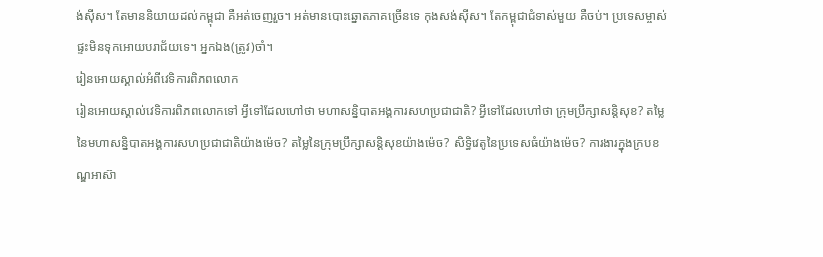ង់ស៊ីស។ តែមាននិយាយដល់កម្ពុជា គឺអត់ចេញរួច។ អត់មានបោះឆ្នោតភាគច្រើនទេ កុងសង់ស៊ីស។ តែកម្ពុជាជំទាស់មួយ គឺចប់។ ប្រទេសម្ចាស់ផ្ទះមិនទុកអោយបរាជ័យទេ។ អ្នកឯង(ត្រូវ)ចាំ។
រៀនអោយស្គាល់អំពីវេទិការពិភពលោក
រៀនអោយស្គាល់វេទិការពិភពលោកទៅ អ្វីទៅដែលហៅថា មហាសន្និបាតអង្គការសហប្រជាជាតិ? អ្វីទៅដែលហៅថា ក្រុមប្រឹក្សាសន្តិសុខ? តម្លៃនៃមហាសន្និបាតអង្គការសហប្រជាជាតិយ៉ាងម៉េច? តម្លៃនៃក្រុមប្រឹក្សាសន្តិសុខយ៉ាងម៉េច? សិទ្ធិវេតូនៃប្រទេសធំយ៉ាងម៉េច? ការងារក្នុងក្របខណ្ឌអាស៊ា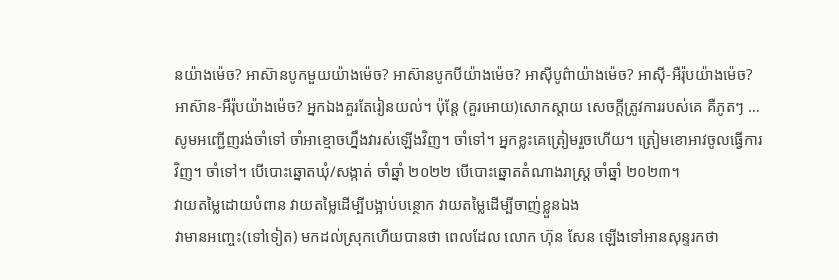នយ៉ាងម៉េច? អាស៊ានបូកមួយយ៉ាងម៉េច? អាស៊ានបូកបីយ៉ាងម៉េច? អាស៊ីបូព៌ាយ៉ាងម៉េច? អាស៊ី-អឺរ៉ុបយ៉ាងម៉េច? អាស៊ាន-អឺរ៉ុបយ៉ាងម៉េច? អ្នកឯងគួរតែរៀនយល់។ ប៉ុន្តែ (គួរអោយ)សោកស្តាយ សេចក្តីត្រូវការរបស់គេ គឺភូតៗ … សូមអញ្ជើញរង់ចាំទៅ ចាំអាខ្មោចហ្នឹងវារស់ឡើងវិញ។ ចាំទៅ។ អ្នកខ្លះគេត្រៀមរួចហើយ។ ត្រៀមខោអាវចូលធ្វើការវិញ។ ចាំទៅ។ បើបោះឆ្នោតឃុំ/សង្កាត់ ចាំឆ្នាំ ២០២២ បើបោះឆ្នោតតំណាងរាស្ត្រ ចាំឆ្នាំ ២០២៣។
វាយតម្លៃដោយបំពាន វាយតម្លៃដើម្បីបង្អាប់បន្ថោក វាយតម្លៃដើម្បីចាញ់ខ្លួនឯង
វាមានអញ្ចេះ(ទៅទៀត) មកដល់ស្រុកហើយបានថា ពេលដែល លោក ហ៊ុន សែន ឡើងទៅអានសុន្ទរកថា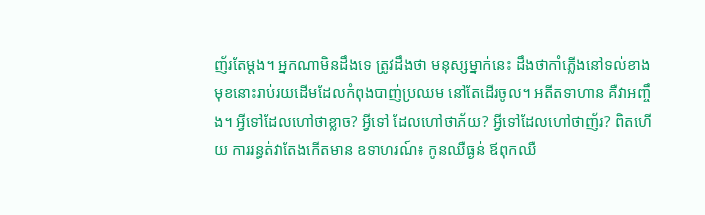ញ័រតែម្តង។ អ្នកណាមិនដឹងទេ ត្រូវដឹងថា មនុស្សម្នាក់នេះ ដឹងថាកាំភ្លើងនៅទល់ខាងមុខនោះរាប់រយដើមដែលកំពុងបាញ់ប្រឈម នៅតែដើរចូល។ អតីតទាហាន គឺវាអញ្ចឹង។ អ្វីទៅដែលហៅថាខ្លាច? អ្វីទៅ ដែលហៅថាភ័យ? អ្វីទៅដែលហៅថាញ័រ? ពិតហើយ ការរន្ធត់វាតែងកើតមាន ឧទាហរណ៍៖ កូនឈឺធ្ងន់ ឪពុកឈឺ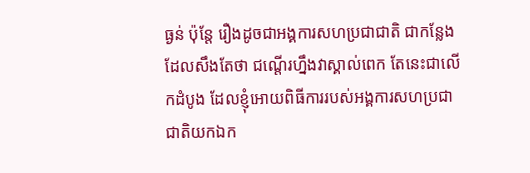ធ្ងន់ ប៉ុន្តែ រឿងដូចជាអង្គការសហប្រជាជាតិ ជាកន្លែងដែលសឹងតែថា ជណ្តើរហ្នឹងវាស្គាល់ពេក តែនេះជាលើកដំបូង ដែលខ្ញុំអោយពិធីការរបស់អង្គការសហប្រជាជាតិយកឯក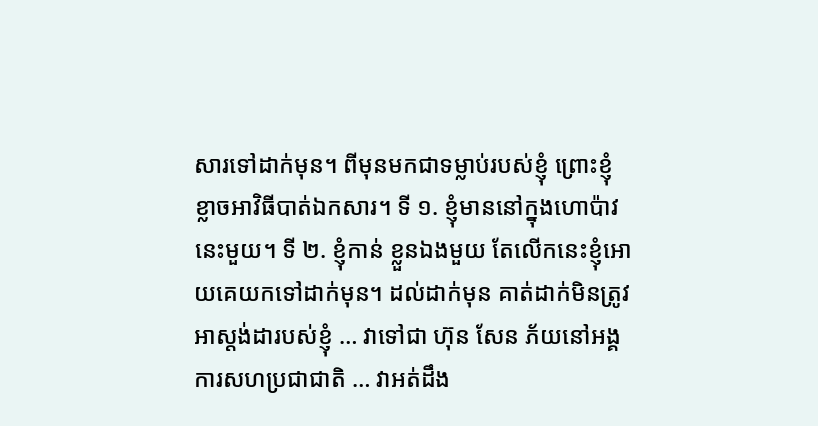សារទៅដាក់មុន។ ពីមុនមកជាទម្លាប់របស់ខ្ញុំ ព្រោះខ្ញុំខ្លាចអាវិធីបាត់ឯកសារ។ ទី ១. ខ្ញុំមាននៅក្នុងហោប៉ាវនេះមួយ។ ទី ២. ខ្ញុំកាន់ ខ្លួនឯងមួយ តែលើកនេះខ្ញុំអោយគេយកទៅដាក់មុន។ ដល់ដាក់មុន គាត់ដាក់មិនត្រូវអាស្តង់ដារបស់ខ្ញុំ … វាទៅជា ហ៊ុន សែន ភ័យនៅអង្គការសហប្រជាជាតិ … វាអត់ដឹង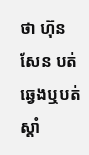ថា ហ៊ុន សែន បត់ឆ្វេងឬបត់ស្តាំ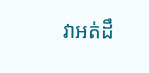វាអត់ដឹ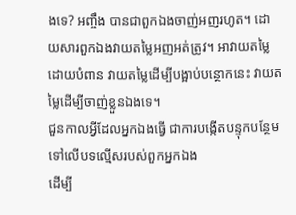ងទេ? អញ្ចឹង បានជាពួកឯងចាញ់អញរហូត។ ដោយសារពួកឯងវាយតម្លៃអញអត់ត្រូវ។ អាវាយតម្លៃដោយបំពាន វាយតម្លៃដើម្បីបង្អាប់បន្ថោកនេះ វាយតម្លៃដើម្បីចាញ់ខ្លួនឯងទេ។
ជួនកាលអ្វីដែលអ្នកឯងធ្វើ ជាការបង្កើតបន្ទុកបន្ថែមទៅលើបទល្មើសរបស់ពួកអ្នកឯង
ដើម្បី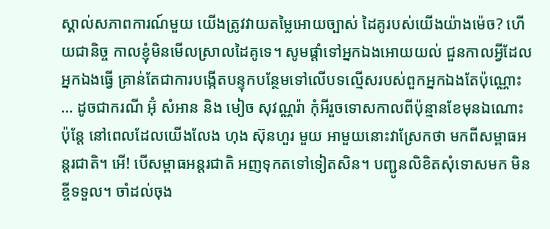ស្គាល់សភាពការណ៍មួយ យើងត្រូវវាយតម្លៃអោយច្បាស់ ដៃគូរបស់យើងយ៉ាងម៉េច? ហើយជានិច្ច កាលខ្ញុំមិនមើលស្រាលដៃគូទេ។ សូមផ្តាំទៅអ្នកឯងអោយយល់ ជួនកាលអ្វីដែលអ្នកឯងធ្វើ គ្រាន់តែជាការបង្កើតបន្ទុកបន្ថែមទៅលើបទល្មើសរបស់ពួកអ្នកឯងតែប៉ុណ្ណោះ … ដូចជាករណី អ៊ុំ សំអាន និង មៀច សុវណ្ណរ៉ា កុំអីរួចទោសកាលពីប៉ុន្មានខែមុនឯណោះ ប៉ុន្តែ នៅពេលដែលយើងលែង ហុង ស៊ុនហួរ មួយ អាមួយនោះវាស្រែកថា មកពីសម្ពាធអន្តរជាតិ។ អើ! បើសម្ពាធអន្តរជាតិ អញទុកតទៅទៀតសិន។ បញ្ជូនលិខិតសុំទោសមក មិនខ្ចីទទួល។ ចាំដល់ចុង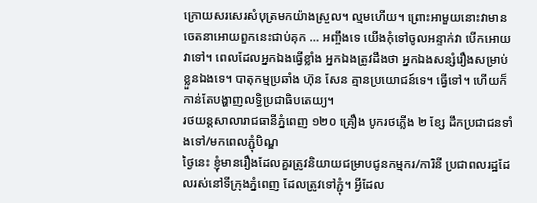ក្រោយសរសេរសំបុត្រមកយ៉ាងស្រួល។ ល្មមហើយ។ ព្រោះអាមួយនោះវាមានចេតនាអោយពួកនេះជាប់គុក … អញ្ចឹងទេ យើងកុំទៅចូលអន្ទាក់វា បើកអោយវាទៅ។ ពេលដែលអ្នកឯងធ្វើខ្លាំង អ្នកឯងត្រូវដឹងថា អ្នកឯងសន្សំរឿងសម្រាប់ខ្លួនឯងទេ។ បាតុកម្មប្រឆាំង ហ៊ុន សែន គ្មានប្រយោជន៍ទេ។ ធ្វើទៅ។ ហើយក៏កាន់តែបង្ហាញលទ្ធិប្រជាធិបតេយ្យ។
រថយន្តសាលារាជធានីភ្នំពេញ ១២០ គ្រឿង បូករថភ្លើង ២ ខ្សែ ដឹកប្រជាជនទាំងទៅ/មកពេលភ្ជុំបិណ្ឌ
ថ្ងៃនេះ ខ្ញុំមានរឿងដែលគួរត្រូវនិយាយជម្រាបជូនកម្មករ/ការិនី ប្រជាពលរដ្ឋដែលរស់នៅទីក្រុងភ្នំពេញ ដែលត្រូវទៅភ្ជុំ។ អ្វីដែល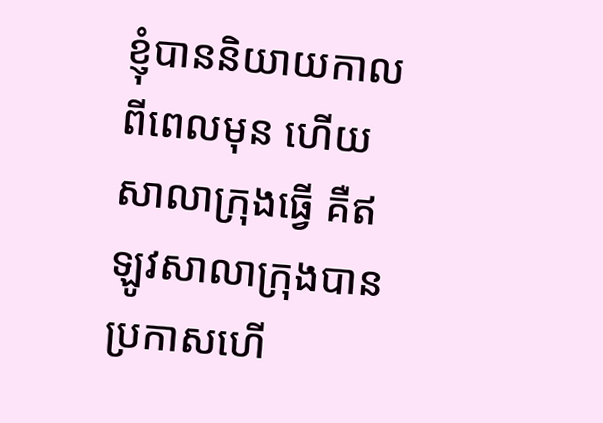ខ្ញុំបាននិយាយកាលពីពេលមុន ហើយសាលាក្រុងធ្វើ គឺឥឡូវសាលាក្រុងបានប្រកាសហើ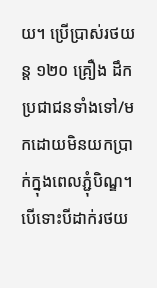យ។ ប្រើប្រាស់រថយន្ត ១២០ គ្រឿង ដឹកប្រជាជនទាំងទៅ/មកដោយមិនយកប្រាក់ក្នុងពេលភ្ជុំបិណ្ឌ។ បើទោះបីដាក់រថយ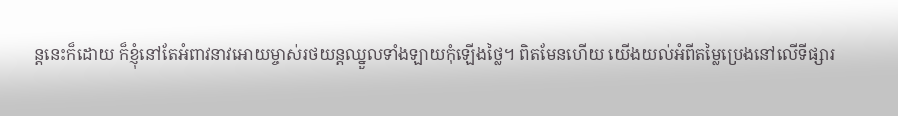ន្តនេះក៏ដោយ ក៏ខ្ញុំនៅតែអំពាវនាវអោយម្ចាស់រថយន្តឈ្នួលទាំងឡាយកុំឡើងថ្លៃ។ ពិតមែនហើយ យើងយល់អំពីតម្លៃប្រេងនៅលើទីផ្សារ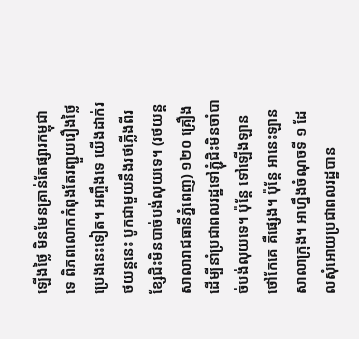ឡើងថ្លៃ មិនមែនគ្រាន់តែផ្សារកម្ពុជាទេ ពិភពលោកកំពុងតែរញ្ជួយរឿងថ្លៃប្រេងនេះទៀត។ អញ្ចឹងទេ យើងដាក់រថយន្តនេះ បូកជាមួយនឹងរថភ្លើងពីរខ្សែជិះមិនបាច់បង់លុយទេ។ (រថយន្តសាលារាជធានីភ្នំពេញ) ១២០ គ្រឿង ដើម្បីនាំប្រជាពលរដ្ឋទៅភ្ជុំជិះមិនចាំបាច់បង់លុយទេ។ ប៉ុន្តែ ទៅឡើងឡានថៅកែគេ គឺផ្សេង។ ប៉ុន្តែ អានេះឡានសាលាក្រុង។ អាហ្នឹងចំណុចទី ១ ដែលសុំអោយប្រជាពលរដ្ឋបាន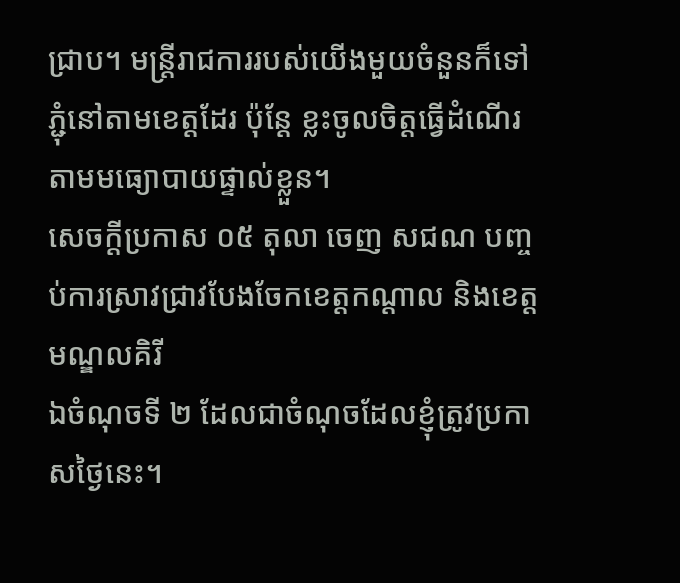ជ្រាប។ មន្ត្រីរាជការរបស់យើងមួយចំនួនក៏ទៅភ្ជុំនៅតាមខេត្តដែរ ប៉ុន្តែ ខ្លះចូលចិត្តធ្វើដំណើរតាមមធ្យោបាយផ្ទាល់ខ្លួន។
សេចក្តីប្រកាស ០៥ តុលា ចេញ សជណ បញ្ចប់ការស្រាវជ្រាវបែងចែកខេត្តកណ្តាល និងខេត្តមណ្ឌលគិរី
ឯចំណុចទី ២ ដែលជាចំណុចដែលខ្ញុំត្រូវប្រកាសថ្ងៃនេះ។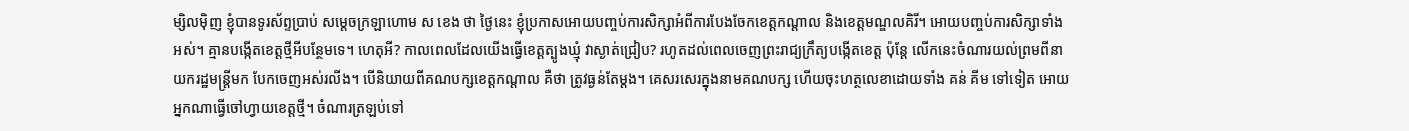ម្សិលម៉ិញ ខ្ញុំបានទូរស័ព្ទប្រាប់ សម្តេចក្រឡាហោម ស ខេង ថា ថ្ងៃនេះ ខ្ញុំប្រកាសអោយបញ្ចប់ការសិក្សាអំពីការបែងចែកខេត្តកណ្តាល និងខេត្តមណ្ឌលគិរី។ អោយបញ្ចប់ការសិក្សាទាំងអស់។ គ្មានបង្កើតខេត្តថ្មីអីបន្ថែមទេ។ ហេតុអី? កាលពេលដែលយើងធ្វើខេត្តត្បូងឃ្មុំ វាស្ងាត់ជ្រៀប? រហូតដល់ពេលចេញព្រះរាជ្យក្រឹត្យបង្កើតខេត្ត ប៉ុន្តែ លើកនេះចំណារយល់ព្រមពីនាយករដ្ឋមន្ត្រីមក បែកចេញអស់រលីង។ បើនិយាយពីគណបក្សខេត្តកណ្តាល គឺថា ត្រូវធ្ងន់តែម្តង។ គេសរសេរក្នុងនាមគណបក្ស ហើយចុះហត្ថលេខាដោយទាំង គន់ គីម ទៅទៀត អោយអ្នកណាធ្វើចៅហ្វាយខេត្តថ្មី។ ចំណារត្រឡប់ទៅ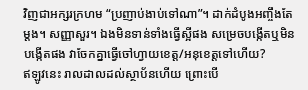វិញជាអក្សរក្រហម “ប្រញាប់ងាប់ទៅណា”។ ដាក់ដំបូងអញ្ចឹងតែម្តង។ សញ្ញាសួរ។ ឯងមិនទាន់ទាំងធ្វើស្អីផង សម្រេចបង្កើតឬមិនបង្កើតផង វាចែកគ្នាធ្វើចៅហ្វាយខេត្ត/អនុខេត្តទៅហើយ?
ឥឡូវនេះ រាលដាលដល់ស្ថាប័នហើយ ព្រោះបើ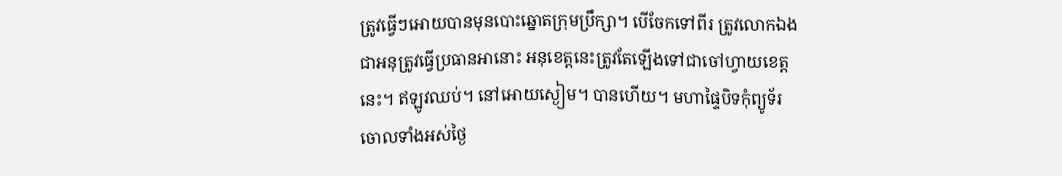ត្រូវធ្វើៗអោយបានមុនបោះឆ្នោតក្រុមប្រឹក្សា។ បើចែកទៅពីរ ត្រូវលោកឯងជាអនុត្រូវធ្វើប្រធានអានោះ អនុខេត្តនេះត្រូវតែឡើងទៅជាចៅហ្វាយខេត្តនេះ។ ឥឡូវឈប់។ នៅអោយស្ងៀម។ បានហើយ។ មហាផ្ទៃបិទកុំព្យូទ័រចោលទាំងអស់ថ្ងៃ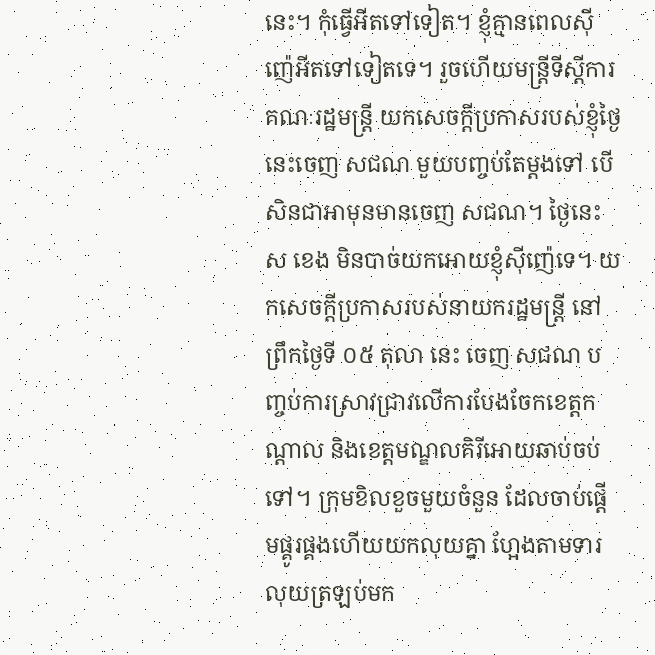នេះ។ កុំធ្វើអីតទៅទៀត។ ខ្ញុំគ្មានពេលស៊ីញ៉េអីតទៅទៀតទេ។ រួចហើយមន្ត្រីទីស្តីការគណៈរដ្ឋមន្ត្រី យកសេចក្តីប្រកាសរបស់ខ្ញុំថ្ងៃនេះចេញ សជណ មួយបញ្ចប់តែម្តងទៅ បើសិនជាអាមុនមានចេញ សជណ។ ថ្ងៃនេះ ស ខេង មិនបាច់យកអោយខ្ញុំស៊ីញ៉េទេ។ យកសេចក្តីប្រកាសរបស់នាយករដ្ឋមន្ត្រី នៅព្រឹកថ្ងៃទី ០៥ តុលា នេះ ចេញ សជណ បញ្ចប់ការស្រាវជ្រាវលើការបែងចែកខេត្តកណ្តាល និងខេត្តមណ្ឌលគិរីអោយឆាប់ចប់ទៅ។ ក្រុមខិលខួចមួយចំនួន ដែលចាប់ផ្តើមផ្គូរផ្គងហើយយកលុយគ្នា ហ្អែងតាមទារលុយត្រឡប់មក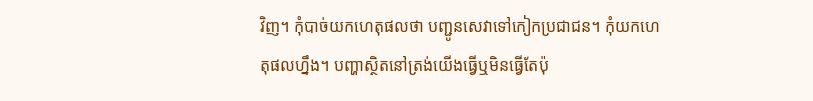វិញ។ កុំបាច់យកហេតុផលថា បញ្ជូនសេវាទៅកៀកប្រជាជន។ កុំយកហេតុផលហ្នឹង។ បញ្ហាស្ថិតនៅត្រង់យើងធ្វើឬមិនធ្វើតែប៉ុ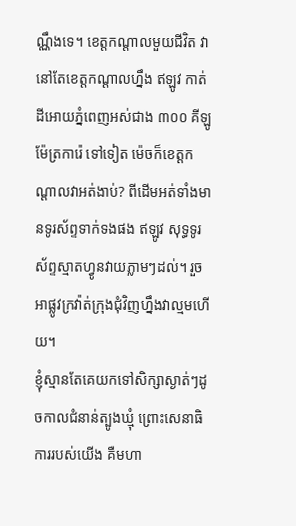ណ្ណឹងទេ។ ខេត្តកណ្តាលមួយជីវិត វានៅតែខេត្តកណ្តាលហ្នឹង ឥឡូវ កាត់ដីអោយភ្នំពេញអស់ជាង ៣០០ គីឡូម៉ែត្រការ៉េ ទៅទៀត ម៉េចក៏ខេត្តកណ្តាលវាអត់ងាប់? ពីដើមអត់ទាំងមានទូរស័ព្ទទាក់ទងផង ឥឡូវ សុទ្ធទូរស័ព្ទស្មាតហ្វូនវាយភ្លាមៗដល់។ រួចអាផ្លូវក្រវ៉ាត់ក្រុងជុំវិញហ្នឹងវាល្មមហើយ។
ខ្ញុំស្មានតែគេយកទៅសិក្សាស្ងាត់ៗដូចកាលជំនាន់ត្បូងឃ្មុំ ព្រោះសេនាធិការរបស់យើង គឺមហា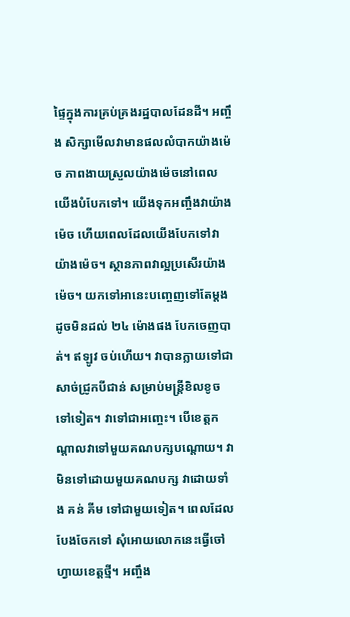ផ្ទៃក្នុងការគ្រប់គ្រងរដ្ឋបាលដែនដី។ អញ្ចឹង សិក្សាមើលវាមានផលលំបាកយ៉ាងម៉េច ភាពងាយស្រួលយ៉ាងម៉េចនៅពេលយើងបំបែកទៅ។ យើងទុកអញ្ចឹងវាយ៉ាងម៉េច ហើយពេលដែលយើងបែកទៅវាយ៉ាងម៉េច។ ស្ថានភាពវាល្អប្រសើរយ៉ាងម៉េច។ យកទៅអានេះបញ្ចេញទៅតែម្តង ដូចមិនដល់ ២៤ ម៉ោងផង បែកចេញបាត់។ ឥឡូវ ចប់ហើយ។ វាបានក្លាយទៅជាសាច់ជ្រូកបីជាន់ សម្រាប់មន្ត្រីខិលខូចទៅទៀត។ វាទៅជាអញ្ចេះ។ បើខេត្តកណ្តាលវាទៅមួយគណបក្សបណ្តោយ។ វាមិនទៅដោយមួយគណបក្ស វាដោយទាំង គន់ គីម ទៅជាមួយទៀត។ ពេលដែលបែងចែកទៅ សុំអោយលោកនេះធ្វើចៅហ្វាយខេត្តថ្មី។ អញ្ចឹង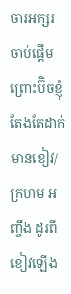ចារអក្សរចាប់ផ្តើម ព្រោះប៊ិចខ្ញុំតែងតែដាក់មានខៀវ/ក្រហម អញ្ចឹង ដូរពីខៀវឡើង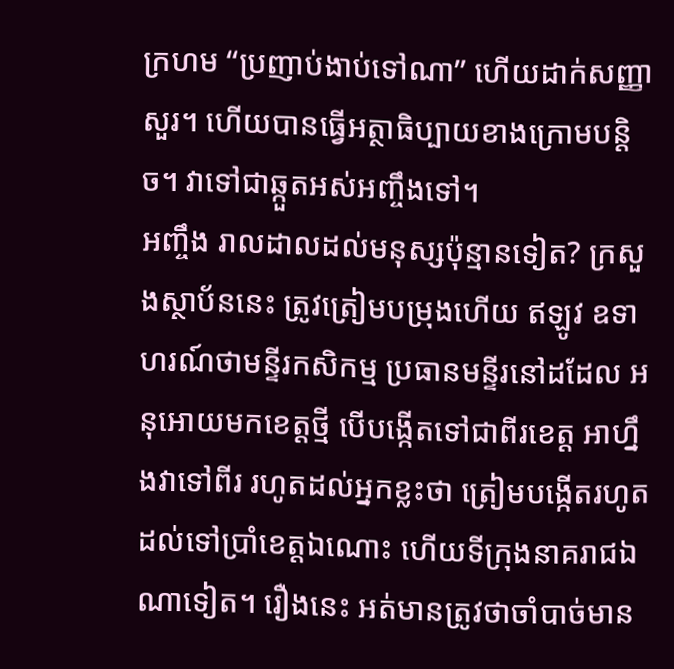ក្រហម “ប្រញាប់ងាប់ទៅណា” ហើយដាក់សញ្ញាសួរ។ ហើយបានធ្វើអត្ថាធិប្បាយខាងក្រោមបន្តិច។ វាទៅជាឆ្កួតអស់អញ្ចឹងទៅ។
អញ្ចឹង រាលដាលដល់មនុស្សប៉ុន្មានទៀត? ក្រសួងស្ថាប័ននេះ ត្រូវត្រៀមបម្រុងហើយ ឥឡូវ ឧទាហរណ៍ថាមន្ទីរកសិកម្ម ប្រធានមន្ទីរនៅដដែល អនុអោយមកខេត្តថ្មី បើបង្កើតទៅជាពីរខេត្ត អាហ្នឹងវាទៅពីរ រហូតដល់អ្នកខ្លះថា ត្រៀមបង្កើតរហូតដល់ទៅប្រាំខេត្តឯណោះ ហើយទីក្រុងនាគរាជឯណាទៀត។ រឿងនេះ អត់មានត្រូវថាចាំបាច់មាន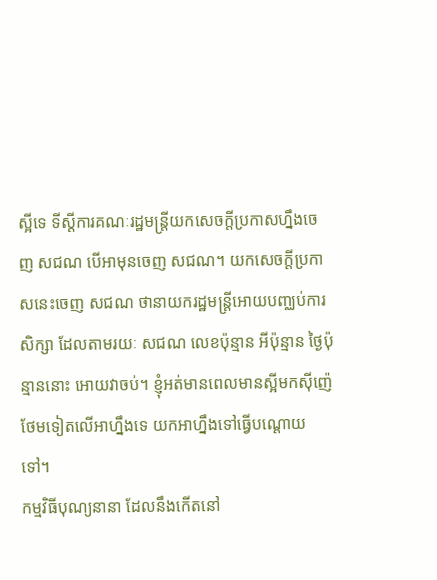ស្អីទេ ទីស្តីការគណៈរដ្ឋមន្ត្រីយកសេចក្តីប្រកាសហ្នឹងចេញ សជណ បើអាមុនចេញ សជណ។ យកសេចក្តីប្រកាសនេះចេញ សជណ ថានាយករដ្ឋមន្ត្រីអោយបញ្ឈប់ការសិក្សា ដែលតាមរយៈ សជណ លេខប៉ុន្មាន អីប៉ុន្មាន ថ្ងៃប៉ុន្មាននោះ អោយវាចប់។ ខ្ញុំអត់មានពេលមានស្អីមកស៊ីញ៉េថែមទៀតលើអាហ្នឹងទេ យកអាហ្នឹងទៅធ្វើបណ្តោយទៅ។
កម្មវិធីបុណ្យនានា ដែលនឹងកើតនៅ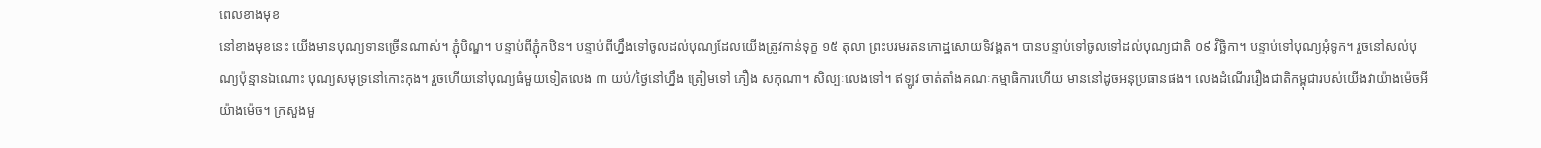ពេលខាងមុខ
នៅខាងមុខនេះ យើងមានបុណ្យទានច្រើនណាស់។ ភ្ជុំបិណ្ឌ។ បន្ទាប់ពីភ្ជុំកឋិន។ បន្ទាប់ពីហ្នឹងទៅចូលដល់បុណ្យដែលយើងត្រូវកាន់ទុក្ខ ១៥ តុលា ព្រះបរមរតនកោដ្ឋសោយទិវង្គត។ បានបន្ទាប់ទៅចូលទៅដល់បុណ្យជាតិ ០៩ វិច្ឆិកា។ បន្ទាប់ទៅបុណ្យអុំទូក។ រួចនៅសល់បុណ្យប៉ុន្មានឯណោះ បុណ្យសមុទ្រនៅកោះកុង។ រួចហើយនៅបុណ្យធំមួយទៀតលេង ៣ យប់/ថ្ងៃនៅហ្នឹង ត្រៀមទៅ ភឿង សកុណា។ សិល្បៈលេងទៅ។ ឥឡូវ ចាត់តាំងគណៈកម្មាធិការហើយ មាននៅដូចអនុប្រធានផង។ លេងដំណើររឿងជាតិកម្ពុជារបស់យើងវាយ៉ាងម៉េចអីយ៉ាងម៉េច។ ក្រសួងមួ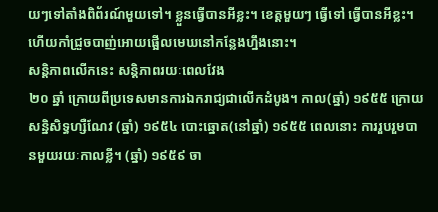យៗទៅតាំងពិព័រណ៍មួយទៅ។ ខ្លួនធ្វើបានអីខ្លះ។ ខេត្តមួយៗ ធ្វើទៅ ធ្វើបានអីខ្លះ។ ហើយកាំជ្រួចបាញ់អោយផ្អើលមេឃនៅកន្លែងហ្នឹងនោះ។
សន្តិភាពលើកនេះ សន្តិភាពរយៈពេលវែង
២០ ឆ្នាំ ក្រោយពីប្រទេសមានការឯករាជ្យជាលើកដំបូង។ កាល(ឆ្នាំ) ១៩៥៥ ក្រោយសន្និសិទ្ធហ្សឺណែវ (ឆ្នាំ) ១៩៥៤ បោះឆ្នោត(នៅឆ្នាំ) ១៩៥៥ ពេលនោះ ការរួបរួមបានមួយរយៈកាលខ្លី។ (ឆ្នាំ) ១៩៥៩ ចា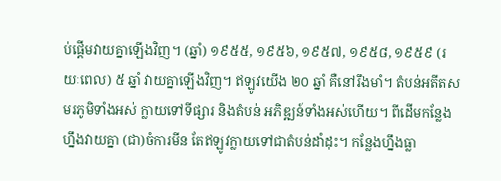ប់ផ្តើមវាយគ្នាឡើងវិញ។ (ឆ្នាំ) ១៩៥៥, ១៩៥៦, ១៩៥៧, ១៩៥៨, ១៩៥៩ (រយៈពេល) ៥ ឆ្នាំ វាយគ្នាឡើងវិញ។ ឥឡូវយើង ២០ ឆ្នាំ គឺនៅរឹងមាំ។ តំបន់អតីតសមរភូមិទាំងអស់ ក្លាយទៅទីផ្សារ និងតំបន់ អភិឌ្ឍន៍ទាំងអស់ហើយ។ ពីដើមកន្លែងហ្នឹងវាយគ្នា (ជា)ចំការមីន តែឥឡូវក្លាយទៅជាតំបន់ដាំដុះ។ កន្លែងហ្នឹងធ្លា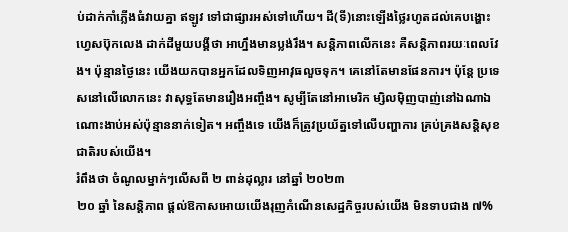ប់ដាក់កាំភ្លើងធំវាយគ្នា ឥឡូវ ទៅជាផ្សារអស់ទៅហើយ។ ដី(ទី)នោះឡើងថ្លៃរហូតដល់គេបង្ហោះហ្វេសប៊ុកលេង ដាក់ដីមួយបង្គីថា អាហ្នឹងមានប្លង់រឹង។ សន្តិភាពលើកនេះ គឺសន្តិភាពរយៈពេលវែង។ ប៉ុន្មានថ្ងៃនេះ យើងយកបានអ្នកដែលទិញអាវុធលួចទុក។ គេនៅតែមានផែនការ។ ប៉ុន្តែ ប្រទេសនៅលើលោកនេះ វាសុទ្ធតែមានរឿងអញ្ចឹង។ សូម្បីតែនៅអាមេរិក ម្សិលម៉ិញបាញ់នៅឯណាឯណោះងាប់អស់ប៉ុន្មាននាក់ទៀត។ អញ្ចឹងទេ យើងក៏ត្រូវប្រយ័ត្នទៅលើបញ្ហាការ គ្រប់គ្រងសន្តិសុខជាតិរបស់យើង។
រំពឹងថា ចំណូលម្នាក់ៗលើសពី ២ ពាន់ដុល្លារ នៅឆ្នាំ ២០២៣
២០ ឆ្នាំ នៃសន្តិភាព ផ្តល់ឱកាសអោយយើងរុញកំណើនសេដ្ឋកិច្ចរបស់យើង មិនទាបជាង ៧%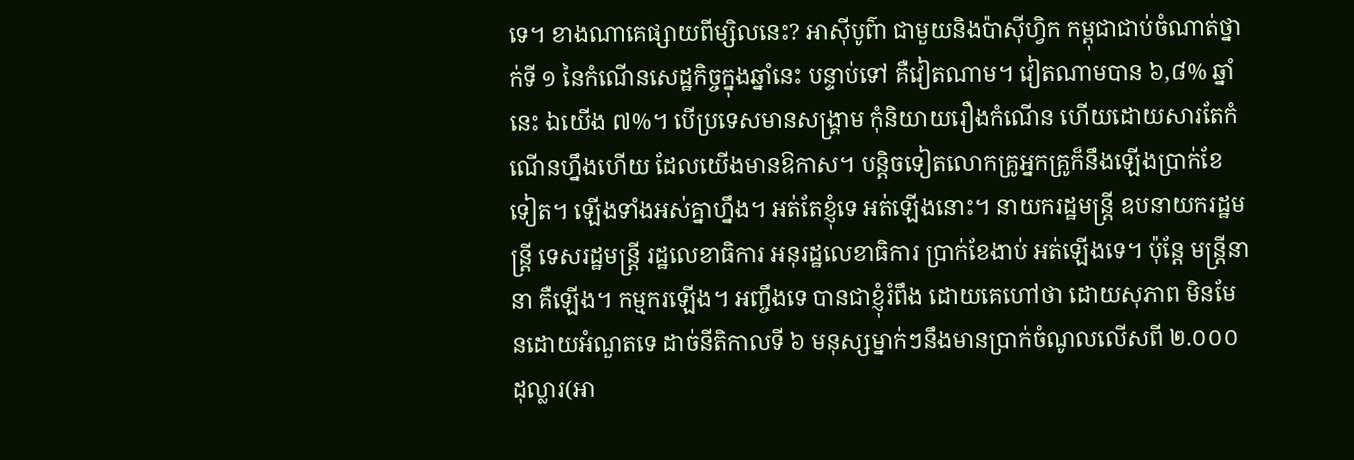ទេ។ ខាងណាគេផ្សាយពីម្សិលនេះ? អាស៊ីបូព៌ា ជាមួយនិងប៉ាស៊ីហ្វិក កម្ពុជាជាប់ចំណាត់ថ្នាក់ទី ១ នៃកំណើនសេដ្ឋកិច្ចក្នុងឆ្នាំនេះ បន្ទាប់ទៅ គឺវៀតណាម។ វៀតណាមបាន ៦,៨% ឆ្នាំនេះ ឯយើង ៧%។ បើប្រទេសមានសង្គ្រាម កុំនិយាយរឿងកំណើន ហើយដោយសារតែកំណើនហ្នឹងហើយ ដែលយើងមានឱកាស។ បន្តិចទៀតលោកគ្រូអ្នកគ្រូក៏នឹងឡើងប្រាក់ខែទៀត។ ឡើងទាំងអស់គ្នាហ្នឹង។ អត់តែខ្ញុំទេ អត់ឡើងនោះ។ នាយករដ្ឋមន្រ្តី ឧបនាយករដ្ឋមន្រ្តី ទេសរដ្ឋមន្រ្តី រដ្ឋលេខាធិការ អនុរដ្ឋលេខាធិការ ប្រាក់ខែងាប់ អត់ឡើងទេ។ ប៉ុន្តែ មន្រ្តីនានា គឺឡើង។ កម្មករឡើង។ អញ្ចឹងទេ បានជាខ្ញុំរំពឹង ដោយគេហៅថា ដោយសុភាព មិនមែនដោយអំណួតទេ ដាច់នីតិកាលទី ៦ មនុស្សម្នាក់ៗនឹងមានប្រាក់ចំណូលលើសពី ២.០០០ ដុល្លារ(អា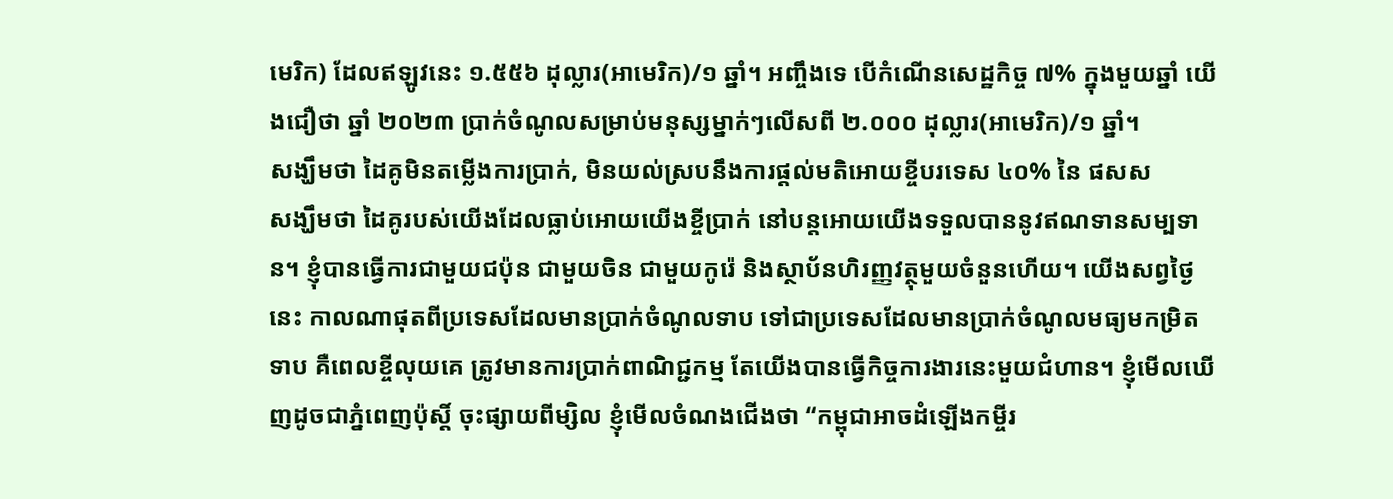មេរិក) ដែលឥឡូវនេះ ១.៥៥៦ ដុល្លារ(អាមេរិក)/១ ឆ្នាំ។ អញ្ចឹងទេ បើកំណើនសេដ្ឋកិច្ច ៧% ក្នុងមួយឆ្នាំ យើងជឿថា ឆ្នាំ ២០២៣ ប្រាក់ចំណូលសម្រាប់មនុស្សម្នាក់ៗលើសពី ២.០០០ ដុល្លារ(អាមេរិក)/១ ឆ្នាំ។
សង្ឃឹមថា ដៃគូមិនតម្លើងការប្រាក់, មិនយល់ស្របនឹងការផ្តល់មតិអោយខ្ចីបរទេស ៤០% នៃ ផសស
សង្ឃឹមថា ដៃគូរបស់យើងដែលធ្លាប់អោយយើងខ្ចីប្រាក់ នៅបន្តអោយយើងទទួលបាននូវឥណទានសម្បទាន។ ខ្ញុំបានធ្វើការជាមួយជប៉ុន ជាមួយចិន ជាមួយកូរ៉េ និងស្ថាប័នហិរញ្ញវត្ថុមួយចំនួនហើយ។ យើងសព្វថ្ងៃនេះ កាលណាផុតពីប្រទេសដែលមានប្រាក់ចំណូលទាប ទៅជាប្រទេសដែលមានប្រាក់ចំណូលមធ្យមកម្រិតទាប គឺពេលខ្ចីលុយគេ ត្រូវមានការប្រាក់ពាណិជ្ជកម្ម តែយើងបានធ្វើកិច្ចការងារនេះមួយជំហាន។ ខ្ញុំមើលឃើញដូចជាភ្នំពេញប៉ុស្តិ៍ ចុះផ្សាយពីម្សិល ខ្ញុំមើលចំណងជើងថា “កម្ពុជាអាចដំឡើងកម្ចីរ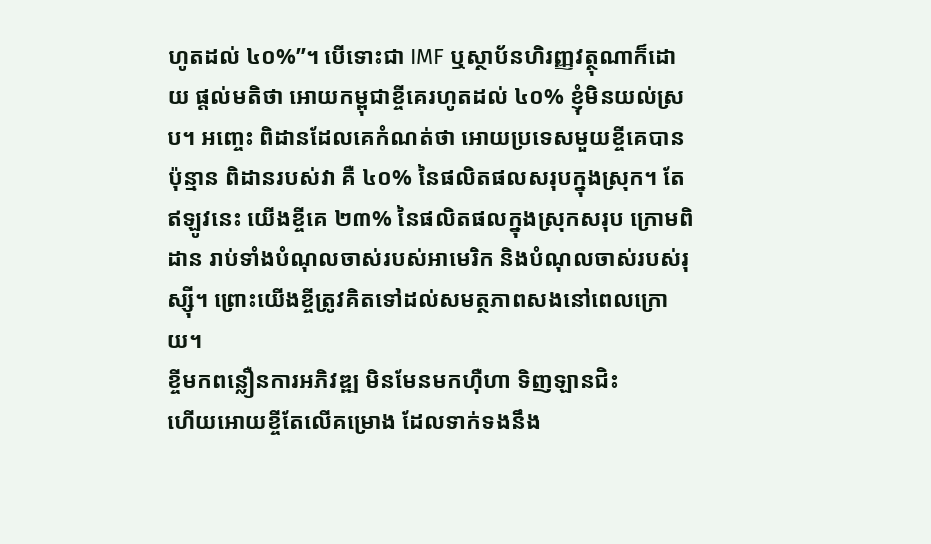ហូតដល់ ៤០%”។ បើទោះជា IMF ឬស្ថាប័នហិរញ្ញវត្ថុណាក៏ដោយ ផ្តល់មតិថា អោយកម្ពុជាខ្ចីគេរហូតដល់ ៤០% ខ្ញុំមិនយល់ស្រប។ អញ្ចេះ ពិដានដែលគេកំណត់ថា អោយប្រទេសមួយខ្ចីគេបានប៉ុន្មាន ពិដានរបស់វា គឺ ៤០% នៃផលិតផលសរុបក្នុងស្រុក។ តែឥឡូវនេះ យើងខ្ចីគេ ២៣% នៃផលិតផលក្នុងស្រុកសរុប ក្រោមពិដាន រាប់ទាំងបំណុលចាស់របស់អាមេរិក និងបំណុលចាស់របស់រុស្ស៊ី។ ព្រោះយើងខ្ចីត្រូវគិតទៅដល់សមត្ថភាពសងនៅពេលក្រោយ។
ខ្ចីមកពន្លឿនការអភិវឌ្ឍ មិនមែនមកហ៊ឺហា ទិញឡានជិះ
ហើយអោយខ្ចីតែលើគម្រោង ដែលទាក់ទងនឹង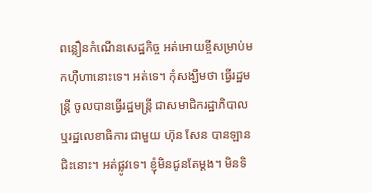ពន្លឿនកំណើនសេដ្ឋកិច្ច អត់អោយខ្ចីសម្រាប់មកហ៊ឺហានោះទេ។ អត់ទេ។ កុំសង្ឃឹមថា ធ្វើរដ្ឋមន្រ្តី ចូលបានធ្វើរដ្ឋមន្រ្តី ជាសមាជិករដ្ឋាភិបាល ឬរដ្ឋលេខាធិការ ជាមួយ ហ៊ុន សែន បានឡានជិះនោះ។ អត់ផ្លូវទេ។ ខ្ញុំមិនជូនតែម្តង។ មិនទិ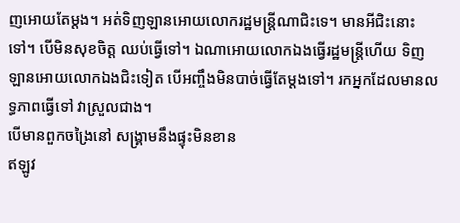ញអោយតែម្តង។ អត់ទិញឡានអោយលោករដ្ឋមន្រ្តីណាជិះទេ។ មានអីជិះនោះទៅ។ បើមិនសុខចិត្ត ឈប់ធ្វើទៅ។ ឯណាអោយលោកឯងធ្វើរដ្ឋមន្រ្តីហើយ ទិញឡានអោយលោកឯងជិះទៀត បើអញ្ចឹងមិនបាច់ធ្វើតែម្តងទៅ។ រកអ្នកដែលមានលទ្ធភាពធ្វើទៅ វាស្រួលជាង។
បើមានពួកចង្រៃនៅ សង្គ្រាមនឹងផ្ទុះមិនខាន
ឥឡូវ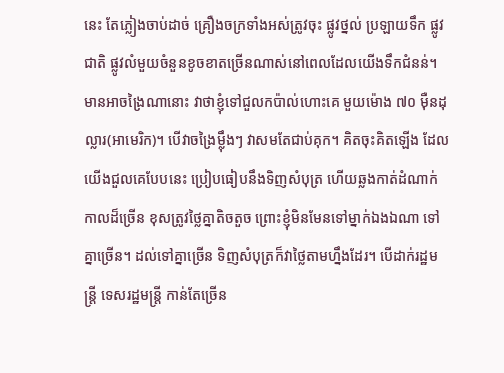នេះ តែភ្លៀងចាប់ដាច់ គ្រឿងចក្រទាំងអស់ត្រូវចុះ ផ្លូវថ្នល់ ប្រឡាយទឹក ផ្លូវជាតិ ផ្លូវលំមួយចំនួនខូចខាតច្រើនណាស់នៅពេលដែលយើងទឹកជំនន់។ មានអាចង្រៃណានោះ វាថាខ្ញុំទៅជួលកប៉ាល់ហោះគេ មួយម៉ោង ៧០ ម៉ឺនដុល្លារ(អាមេរិក)។ បើវាចង្រៃម្ល៉ឹងៗ វាសមតែជាប់គុក។ គិតចុះគិតឡើង ដែលយើងជួលគេបែបនេះ ប្រៀបធៀបនឹងទិញសំបុត្រ ហើយឆ្លងកាត់ដំណាក់កាលដ៏ច្រើន ខុសត្រូវថ្លៃគ្នាតិចតួច ព្រោះខ្ញុំមិនមែនទៅម្នាក់ឯងឯណា ទៅគ្នាច្រើន។ ដល់ទៅគ្នាច្រើន ទិញសំបុត្រក៏វាថ្លៃតាមហ្នឹងដែរ។ បើដាក់រដ្ឋមន្រ្តី ទេសរដ្ឋមន្រ្តី កាន់តែច្រើន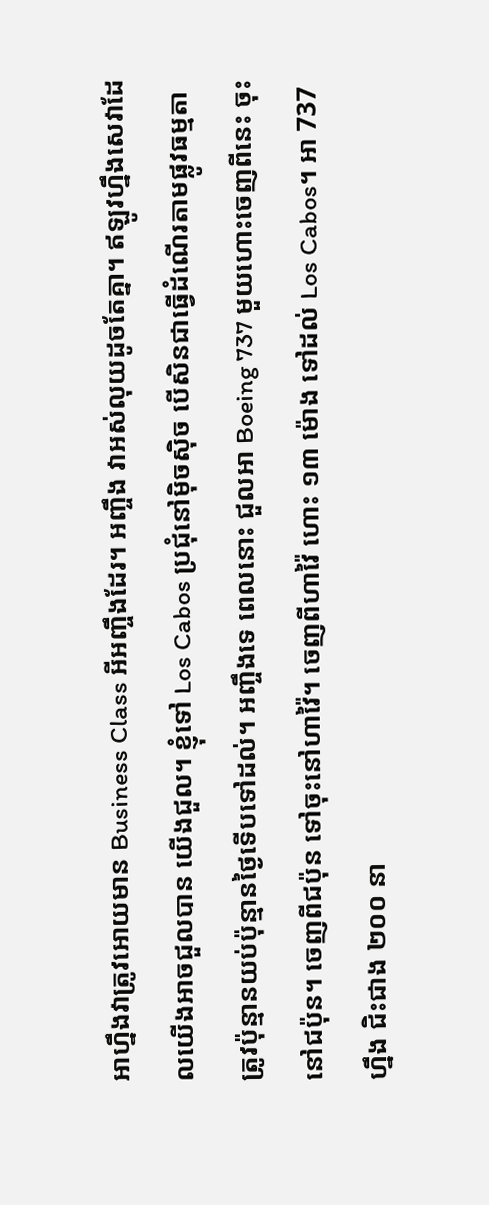អាហ្នឹងវាត្រូវអោយមាន Business Class អីអញ្ចឹងដែរ។ អញ្ចឹង វាអស់លុយដូចតែគ្នា។ ឥឡូវហ្នឹងសេវាដែលយើងអាចជួលបាន យើងជួល។ ខ្ញុំទៅ Los Cabos ប្រជុំនៅម៉ិចស៊ិច បើសិនជាធ្វើដំណើរតាមផ្លូវធម្មតា ត្រូវប៉ុន្មានយប់ប៉ុន្មានថ្ងៃទើបទៅដល់។ អញ្ចឹងទេ ពេលនោះ ជួលអា Boeing 737 មួយហោះចេញពីនេះ ចុះនៅជប៉ុន។ ចេញពីជប៉ុន ទៅចុះនៅហាវ៉ៃ។ ចេញពីហាវ៉ៃ ហោះ ១៣ ម៉ោង ទៅដល់ Los Cabos។ អា 737 ហ្នឹង ជិះជាង ២០០ នា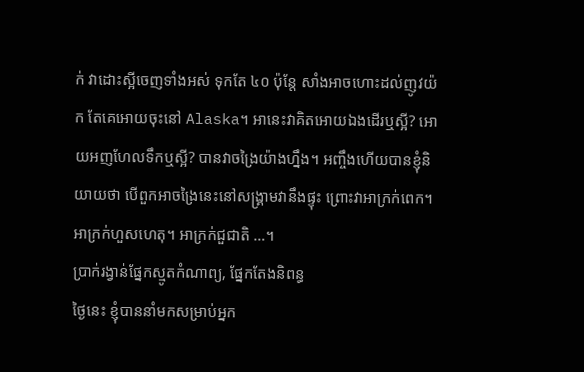ក់ វាដោះស្អីចេញទាំងអស់ ទុកតែ ៤០ ប៉ុន្តែ សាំងអាចហោះដល់ញូវយ៉ក តែគេអោយចុះនៅ Alaska។ អានេះវាគិតអោយឯងដើរឬស្អី? អោយអញហែលទឹកឬស្អី? បានវាចង្រៃយ៉ាងហ្នឹង។ អញ្ចឹងហើយបានខ្ញុំនិយាយថា បើពួកអាចង្រៃនេះនៅសង្គ្រាមវានឹងផ្ទុះ ព្រោះវាអាក្រក់ពេក។ អាក្រក់ហួសហេតុ។ អាក្រក់ជួជាតិ …។
ប្រាក់រង្វាន់ផ្នែកស្មូតកំណាព្យ, ផ្នែកតែងនិពន្ធ
ថ្ងៃនេះ ខ្ញុំបាននាំមកសម្រាប់អ្នក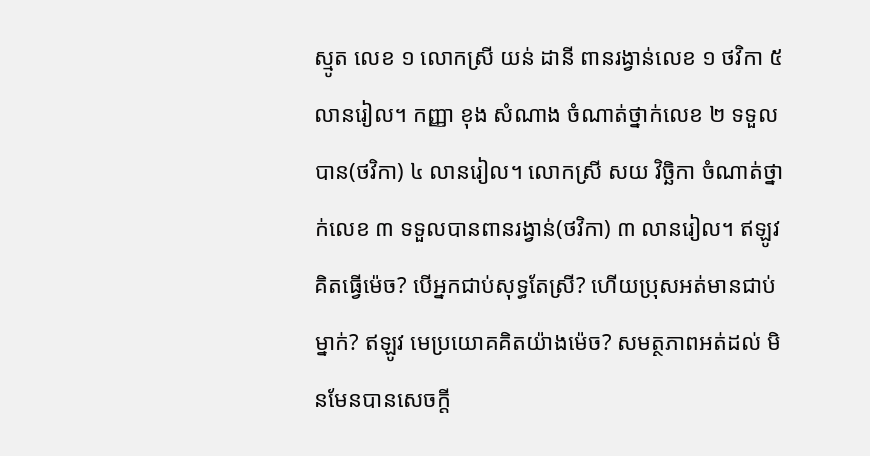ស្មូត លេខ ១ លោកស្រី យន់ ដានី ពានរង្វាន់លេខ ១ ថវិកា ៥ លានរៀល។ កញ្ញា ខុង សំណាង ចំណាត់ថ្នាក់លេខ ២ ទទួលបាន(ថវិកា) ៤ លានរៀល។ លោកស្រី សយ វិច្ឆិកា ចំណាត់ថ្នាក់លេខ ៣ ទទួលបានពានរង្វាន់(ថវិកា) ៣ លានរៀល។ ឥឡូវគិតធ្វើម៉េច? បើអ្នកជាប់សុទ្ធតែស្រី? ហើយប្រុសអត់មានជាប់ម្នាក់? ឥឡូវ មេប្រយោគគិតយ៉ាងម៉េច? សមត្ថភាពអត់ដល់ មិនមែនបានសេចក្តី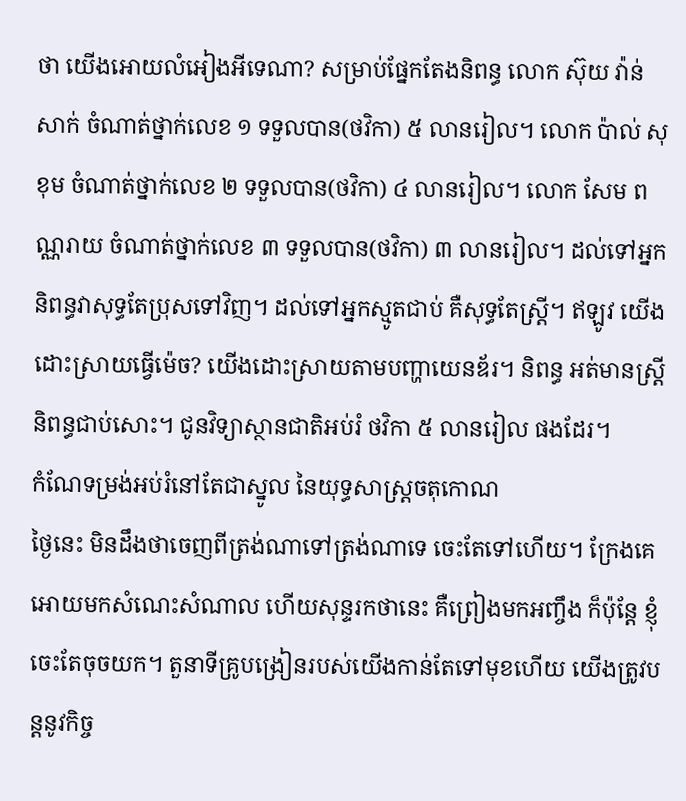ថា យើងអោយលំអៀងអីទេណា? សម្រាប់ផ្នែកតែងនិពន្ធ លោក ស៊ុយ វ៉ាន់សាក់ ចំណាត់ថ្នាក់លេខ ១ ទទួលបាន(ថវិកា) ៥ លានរៀល។ លោក ប៉ាល់ សុខុម ចំណាត់ថ្នាក់លេខ ២ ទទួលបាន(ថវិកា) ៤ លានរៀល។ លោក សែម ពណ្ណរាយ ចំណាត់ថ្នាក់លេខ ៣ ទទួលបាន(ថវិកា) ៣ លានរៀល។ ដល់ទៅអ្នកនិពន្ធវាសុទ្ធតែប្រុសទៅវិញ។ ដល់ទៅអ្នកស្មូតជាប់ គឺសុទ្ធតែស្រ្តី។ ឥឡូវ យើងដោះស្រាយធ្វើម៉េច? យើងដោះស្រាយតាមបញ្ហាយេនឌ័រ។ និពន្ធ អត់មានស្ត្រីនិពន្ធជាប់សោះ។ ជូនវិទ្យាស្ថានជាតិអប់រំ ថវិកា ៥ លានរៀល ផងដែរ។
កំណែទម្រង់អប់រំនៅតែជាស្នូល នៃយុទ្ធសាស្ត្រចតុកោណ
ថ្ងៃនេះ មិនដឹងថាចេញពីត្រង់ណាទៅត្រង់ណាទេ ចេះតែទៅហើយ។ ក្រែងគេអោយមកសំណេះសំណាល ហើយសុន្ទរកថានេះ គឺព្រៀងមកអញ្ចឹង ក៏ប៉ុន្តែ ខ្ញុំចេះតែចុចយក។ តួនាទីគ្រូបង្រៀនរបស់យើងកាន់តែទៅមុខហើយ យើងត្រូវបន្តនូវកិច្ច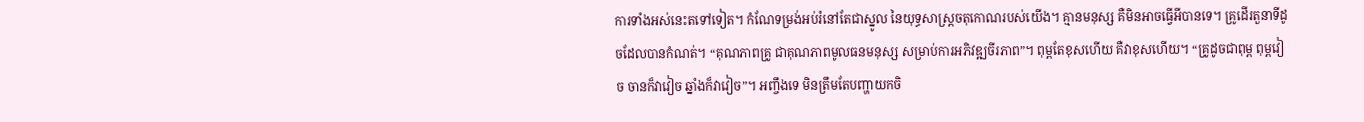ការទាំងអស់នេះតទៅទៀត។ កំណែទម្រង់អប់រំនៅតែជាស្នូល នៃយុទ្ធសាស្ត្រចតុកោណរបស់យើង។ គ្មានមនុស្ស គឺមិនអាចធ្វើអីបានទេ។ គ្រូដើរតួនាទីដូចដែលបានកំណត់។ “គុណភាពគ្រូ ជាគុណភាពមូលធនមនុស្ស សម្រាប់ការអភិវឌ្ឍចីរភាព”។ ពុម្ពតែខុសហើយ គឺវាខុសហើយ។ “គ្រូដូចជាពុម្ព ពុម្ពវៀច ចានក៏វាវៀច ឆ្នាំងក៏វាវៀច”។ អញ្ចឹងទេ មិនត្រឹមតែបញ្ហាយកចិ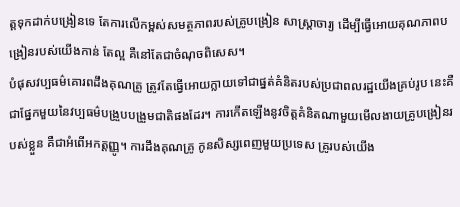ត្តទុកដាក់បង្រៀនទេ តែការលើកម្ពស់សមត្ថភាពរបស់គ្រូបង្រៀន សាស្ត្រាចារ្យ ដើម្បីធ្វើអោយគុណភាពបង្រៀនរបស់យើងកាន់ តែល្អ គឺនៅតែជាចំណុចពិសេស។
បំផុសវប្បធម៌គោរពដឹងគុណគ្រូ ត្រូវតែធ្វើអោយក្លាយទៅជាផ្នត់គំនិតរបស់ប្រជាពលរដ្ឋយើងគ្រប់រូប នេះគឺជាផ្នែកមួយនៃវប្បធម៌បង្រួបបង្រួមជាតិផងដែរ។ ការកើតឡើងនូវចិត្តគំនិតណាមួយមើលងាយគ្រូបង្រៀនរបស់ខ្លួន គឺជាអំពើអកត្តញ្ញូ។ ការដឹងគុណគ្រូ កូនសិស្សពេញមួយប្រទេស គ្រូរបស់យើង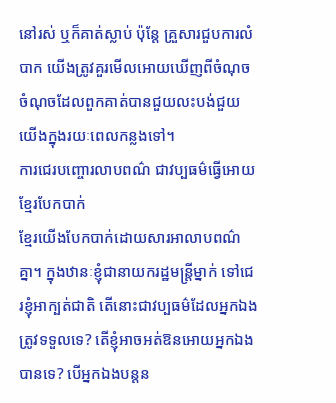នៅរស់ ឬក៏គាត់ស្លាប់ ប៉ុន្តែ គ្រួសារជួបការលំបាក យើងត្រូវគួរមើលអោយឃើញពីចំណុចចំណុចដែលពួកគាត់បានជួយលះបង់ជួយយើងក្នុងរយៈពេលកន្លងទៅ។
ការជេរបញ្ចោរលាបពណ៌ ជាវប្បធម៌ធ្វើអោយខ្មែរបែកបាក់
ខ្មែរយើងបែកបាក់ដោយសារអាលាបពណ៌គ្នា។ ក្នុងឋានៈខ្ញុំជានាយករដ្ឋមន្ត្រីម្នាក់ ទៅជេរខ្ញុំអាក្បត់ជាតិ តើនោះជាវប្បធម៌ដែលអ្នកឯងត្រូវទទួលទេ? តើខ្ញុំអាចអត់ឱនអោយអ្នកឯងបានទេ? បើអ្នកឯងបន្តន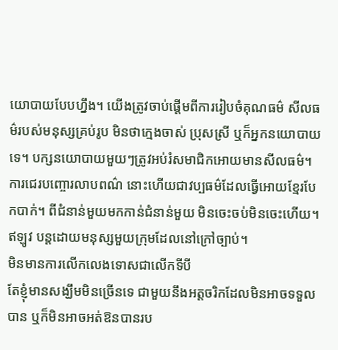យោបាយបែបហ្នឹង។ យើងត្រូវចាប់ផ្ដើមពីការរៀបចំគុណធម៌ សីលធម៌របស់មនុស្សគ្រប់រូប មិនថាក្មេងចាស់ ប្រុសស្រី ឬក៏អ្នកនយោបាយទេ។ បក្សនយោបាយមួយៗត្រូវអប់រំសមាជិកអោយមានសីលធម៌។ ការជេរបញ្ចោរលាបពណ៌ នោះហើយជាវប្បធម៌ដែលធ្វើអោយខ្មែរបែកបាក់។ ពីជំនាន់មួយមកកាន់ជំនាន់មួយ មិនចេះចប់មិនចេះហើយ។ ឥឡូវ បន្តដោយមនុស្សមួយក្រុមដែលនៅក្រៅច្បាប់។
មិនមានការលើកលេងទោសជាលើកទីបី
តែខ្ញុំមានសង្ឃឹមមិនច្រើនទេ ជាមួយនឹងអត្តចរិកដែលមិនអាចទទួលបាន ឬក៏មិនអាចអត់ឱនបានរប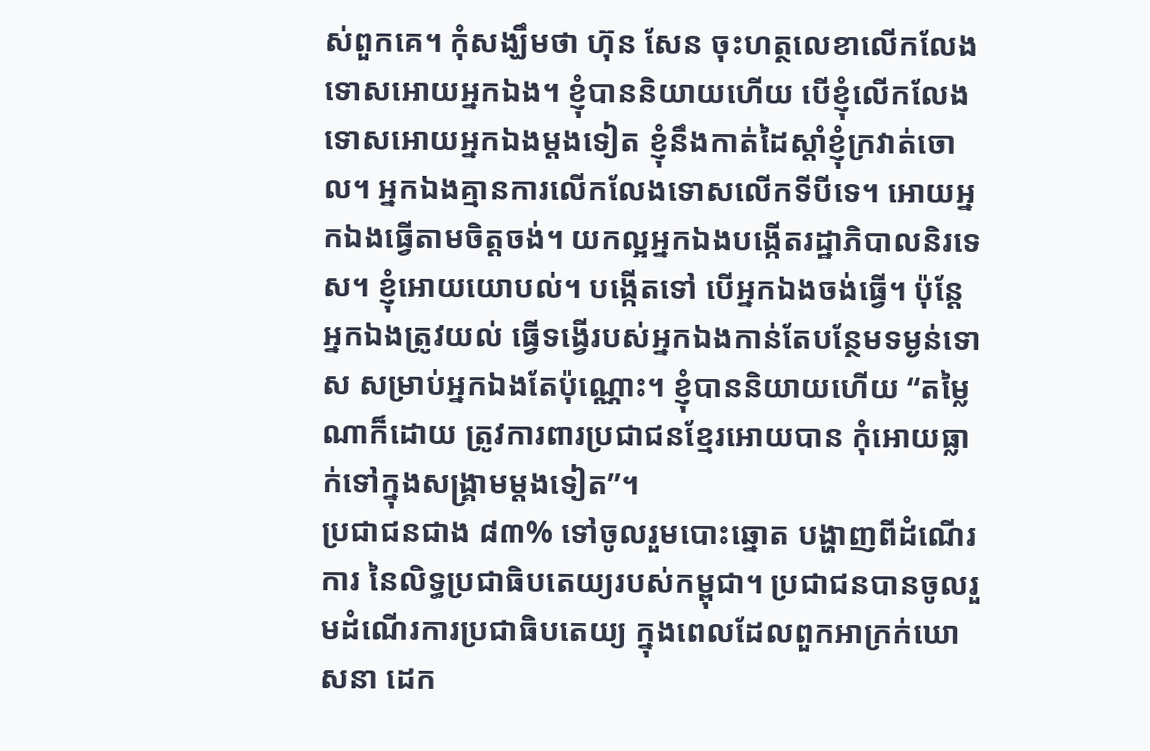ស់ពួកគេ។ កុំសង្ឃឹមថា ហ៊ុន សែន ចុះហត្ថលេខាលើកលែងទោសអោយអ្នកឯង។ ខ្ញុំបាននិយាយហើយ បើខ្ញុំលើកលែងទោសអោយអ្នកឯងម្ដងទៀត ខ្ញុំនឹងកាត់ដៃស្ដាំខ្ញុំក្រវាត់ចោល។ អ្នកឯងគ្មានការលើកលែងទោសលើកទីបីទេ។ អោយអ្នកឯងធ្វើតាមចិត្តចង់។ យកល្អអ្នកឯងបង្កើតរដ្ឋាភិបាលនិរទេស។ ខ្ញុំអោយយោបល់។ បង្កើតទៅ បើអ្នកឯងចង់ធ្វើ។ ប៉ុន្តែ អ្នកឯងត្រូវយល់ ធ្វើទង្វើរបស់អ្នកឯងកាន់តែបន្ថែមទម្ងន់ទោស សម្រាប់អ្នកឯងតែប៉ុណ្ណោះ។ ខ្ញុំបាននិយាយហើយ “តម្លៃណាក៏ដោយ ត្រូវការពារប្រជាជនខ្មែរអោយបាន កុំអោយធ្លាក់ទៅក្នុងសង្គ្រាមម្ដងទៀត”។
ប្រជាជនជាង ៨៣% ទៅចូលរួមបោះឆ្នោត បង្ហាញពីដំណើរការ នៃលិទ្ធប្រជាធិបតេយ្យរបស់កម្ពុជា។ ប្រជាជនបានចូលរួមដំណើរការប្រជាធិបតេយ្យ ក្នុងពេលដែលពួកអាក្រក់ឃោសនា ដេក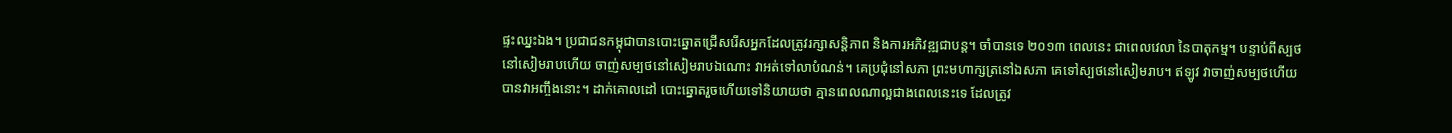ផ្ទះឈ្នះឯង។ ប្រជាជនកម្ពុជាបានបោះឆ្នោតជ្រើសរើសអ្នកដែលត្រូវរក្សាសន្តិភាព និងការអភិវឌ្ឍជាបន្ត។ ចាំបានទេ ២០១៣ ពេលនេះ ជាពេលវេលា នៃបាតុកម្ម។ បន្ទាប់ពីស្បថនៅសៀមរាបហើយ ចាញ់សម្បថនៅសៀមរាបឯណោះ វាអត់ទៅលាបំណន់។ គេប្រជុំនៅសភា ព្រះមហាក្សត្រនៅឯសភា គេទៅស្បថនៅសៀមរាប។ ឥឡូវ វាចាញ់សម្បថហើយ បានវាអញ្ចឹងនោះ។ ដាក់គោលដៅ បោះឆ្នោតរួចហើយទៅនិយាយថា គ្មានពេលណាល្អជាងពេលនេះទេ ដែលត្រូវ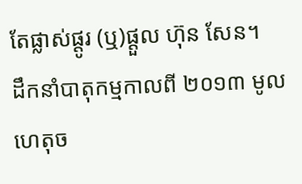តែផ្លាស់ផ្តូរ (ឬ)ផ្តួល ហ៊ុន សែន។
ដឹកនាំបាតុកម្មកាលពី ២០១៣ មូលហេតុច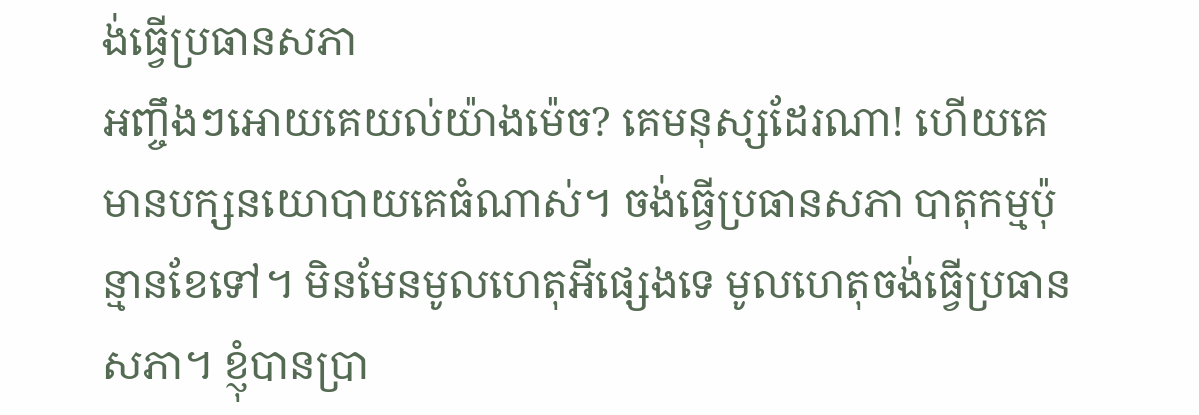ង់ធ្វើប្រធានសភា
អញ្ចឹងៗអោយគេយល់យ៉ាងម៉េច? គេមនុស្សដែរណា! ហើយគេមានបក្សនយោបាយគេធំណាស់។ ចង់ធ្វើប្រធានសភា បាតុកម្មប៉ុន្មានខែទៅ។ មិនមែនមូលហេតុអីផ្សេងទេ មូលហេតុចង់ធ្វើប្រធានសភា។ ខ្ញុំបានប្រា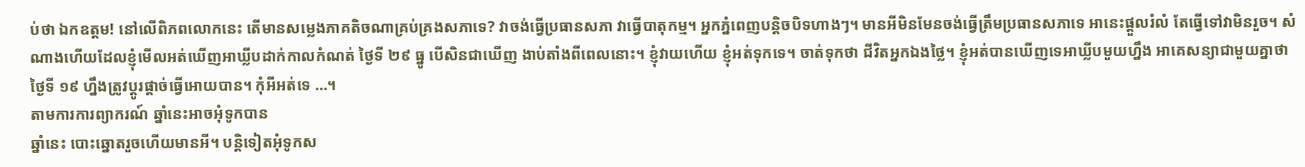ប់ថា ឯកឧត្តម! នៅលើពិភពលោកនេះ តើមានសម្លេងភាគតិចណាគ្រប់គ្រងសភាទេ? វាចង់ធ្វើប្រធានសភា វាធ្វើបាតុកម្ម។ អ្នកភ្នំពេញបន្តិចបិទហាងៗ។ មានអីមិនមែនចង់ធ្វើត្រឹមប្រធានសភាទេ អានេះផ្ដួលរំលំ តែធ្វើទៅវាមិនរួច។ សំណាងហើយដែលខ្ញុំមើលអត់ឃើញអាឃ្លីបដាក់កាលកំណត់ ថ្ងៃទី ២៩ ធ្នូ បើសិនជាឃើញ ងាប់តាំងពីពេលនោះ។ ខ្ញុំវាយហើយ ខ្ញុំអត់ទុកទេ។ ចាត់ទុកថា ជីវិតអ្នកឯងថ្លៃ។ ខ្ញុំអត់បានឃើញទេអាឃ្លីបមួយហ្នឹង អាគេសន្យាជាមួយគ្នាថា ថ្ងៃទី ១៩ ហ្នឹងត្រូវប្តូរផ្តាច់ធ្វើអោយបាន។ កុំអីអត់ទេ …។
តាមការការព្យាករណ៍ ឆ្នាំនេះអាចអុំទូកបាន
ឆ្នាំនេះ បោះឆ្នោតរួចហើយមានអី។ បន្តិទៀតអុំទូកស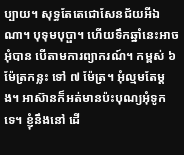ប្បាយ។ សុទ្ធតែតេជោសែនជ័យអីឯណា។ បុទុមបុប្ផា។ ហើយទឹកឆ្នាំនេះអាចអុំបាន បើតាមការព្យាករណ៍។ កម្ពស់ ៦ ម៉ែត្រកន្លះ ទៅ ៧ ម៉ែត្រ។ អុំល្មមតែម្ដង។ អាស៊ានក៏អត់មានប៉ះបុណ្យអុំទូកទេ។ ខ្ញុំនឹងនៅ ដើ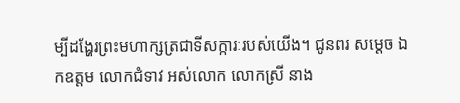ម្បីដង្ហែរព្រះមហាក្សត្រជាទីសក្ការៈរបស់យើង។ ជូនពរ សម្ដេច ឯកឧត្តម លោកជំទាវ អស់លោក លោកស្រី នាង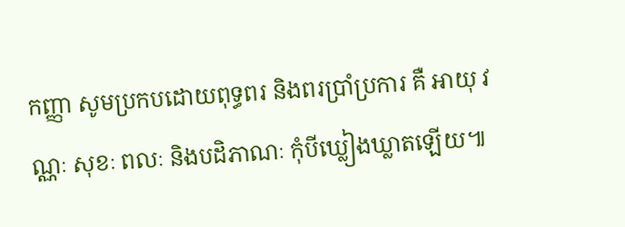កញ្ញា សូមប្រកបដោយពុទ្ធពរ និងពរប្រាំប្រការ គឺ អាយុ វណ្ណៈ សុខៈ ពលៈ និងបដិភាណៈ កុំបីឃ្លៀងឃ្លាតឡើយ៕